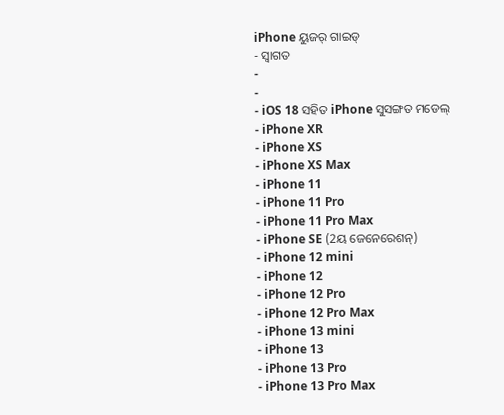iPhone ୟୁଜର୍ ଗାଇଡ୍
- ସ୍ୱାଗତ
-
-
- iOS 18 ସହିତ iPhone ସୁସଙ୍ଗତ ମଡେଲ୍
- iPhone XR
- iPhone XS
- iPhone XS Max
- iPhone 11
- iPhone 11 Pro
- iPhone 11 Pro Max
- iPhone SE (2ୟ ଜେନେରେଶନ୍)
- iPhone 12 mini
- iPhone 12
- iPhone 12 Pro
- iPhone 12 Pro Max
- iPhone 13 mini
- iPhone 13
- iPhone 13 Pro
- iPhone 13 Pro Max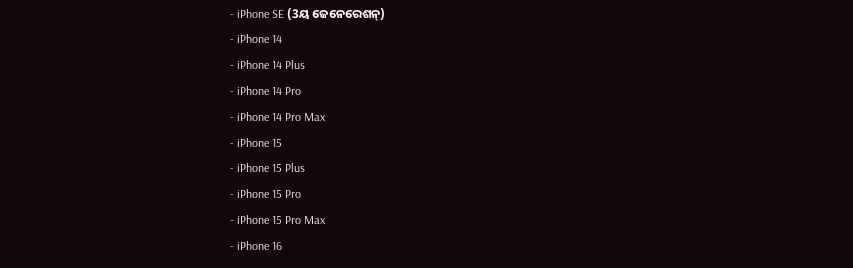- iPhone SE (3ୟ ଜେନେରେଶନ୍)
- iPhone 14
- iPhone 14 Plus
- iPhone 14 Pro
- iPhone 14 Pro Max
- iPhone 15
- iPhone 15 Plus
- iPhone 15 Pro
- iPhone 15 Pro Max
- iPhone 16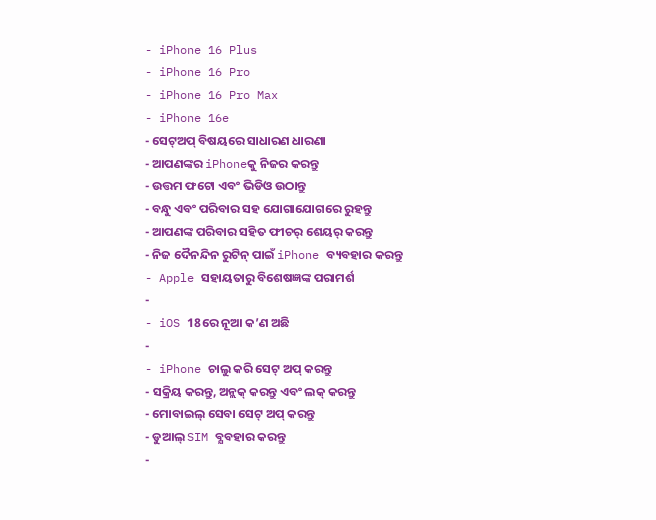- iPhone 16 Plus
- iPhone 16 Pro
- iPhone 16 Pro Max
- iPhone 16e
- ସେଟ୍ଅପ୍ ବିଷୟରେ ସାଧାରଣ ଧାରଣା
- ଆପଣଙ୍କର iPhoneକୁ ନିଜର କରନ୍ତୁ
- ଉତ୍ତମ ଫଟୋ ଏବଂ ଭିଡିଓ ଉଠାନ୍ତୁ
- ବନ୍ଧୁ ଏବଂ ପରିବାର ସହ ଯୋଗାଯୋଗରେ ରୁହନ୍ତୁ
- ଆପଣଙ୍କ ପରିବାର ସହିତ ଫୀଚର୍ ଶେୟର୍ କରନ୍ତୁ
- ନିଜ ଦୈନନ୍ଦିନ ରୁଟିନ୍ ପାଇଁ iPhone ବ୍ୟବହାର କରନ୍ତୁ
- Apple ସହାୟତାରୁ ବିଶେଷଜ୍ଞଙ୍କ ପରାମର୍ଶ
-
- iOS 18ରେ ନୂଆ କ’ଣ ଅଛି
-
- iPhone ଚାଲୁ କରି ସେଟ୍ ଅପ୍ କରନ୍ତୁ
- ସକ୍ରିୟ କରନ୍ତୁ, ଅନ୍ଲକ୍ କରନ୍ତୁ ଏବଂ ଲକ୍ କରନ୍ତୁ
- ମୋବାଇଲ୍ ସେବା ସେଟ୍ ଅପ୍ କରନ୍ତୁ
- ଡୁଆଲ୍ SIM ବ୍ଯବହାର କରନ୍ତୁ
-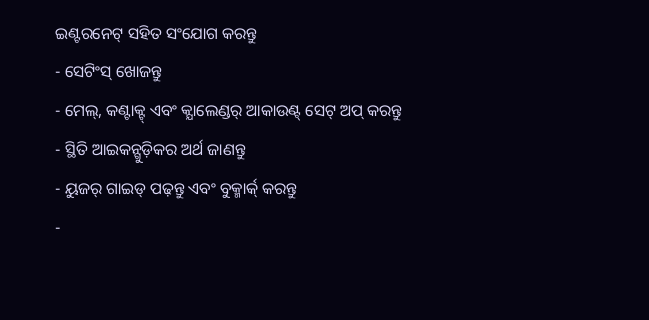ଇଣ୍ଟରନେଟ୍ ସହିତ ସଂଯୋଗ କରନ୍ତୁ
- ସେଟିଂସ୍ ଖୋଜନ୍ତୁ
- ମେଲ୍, କଣ୍ଟାକ୍ଟ୍ ଏବଂ କ୍ଯାଲେଣ୍ଡର୍ ଆକାଉଣ୍ଟ୍ ସେଟ୍ ଅପ୍ କରନ୍ତୁ
- ସ୍ଥିତି ଆଇକନ୍ଗୁଡ଼ିକର ଅର୍ଥ ଜାଣନ୍ତୁ
- ୟୁଜର୍ ଗାଇଡ୍ ପଢ଼ନ୍ତୁ ଏବଂ ବୁକ୍ମାର୍କ୍ କରନ୍ତୁ
-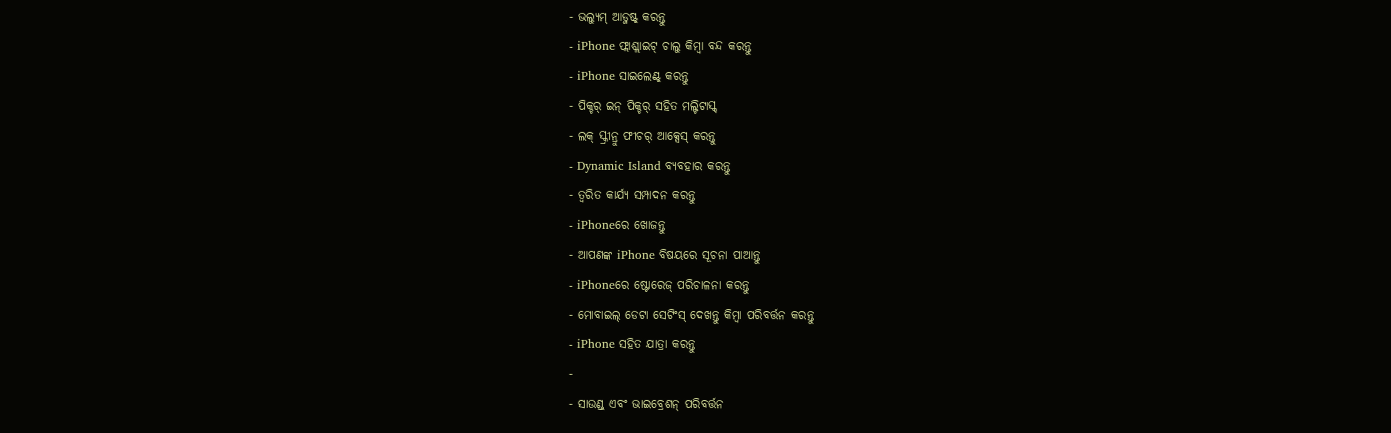- ଭଲ୍ଯୁମ୍ ଆଡ୍ଜଷ୍ଟ୍ କରନ୍ତୁ
- iPhone ଫ୍ଲାଶ୍ଲାଇଟ୍ ଚାଲୁ କିମ୍ବା ବନ୍ଦ କରନ୍ତୁ
- iPhone ସାଇଲେଣ୍ଟ୍ କରନ୍ତୁ
- ପିକ୍ଚର୍ ଇନ୍ ପିକ୍ଚର୍ ସହିତ ମଲ୍ଟିଟାସ୍କ୍
- ଲକ୍ ସ୍କ୍ରୀନ୍ରୁ ଫୀଚର୍ ଆକ୍ସେସ୍ କରନ୍ତୁ
- Dynamic Island ବ୍ଯବହାର କରନ୍ତୁ
- ତ୍ୱରିତ କାର୍ଯ୍ଯ ସମ୍ପାଦନ କରନ୍ତୁ
- iPhoneରେ ଖୋଜନ୍ତୁ
- ଆପଣଙ୍କ iPhone ବିଷୟରେ ସୂଚନା ପାଆନ୍ତୁ
- iPhoneରେ ଷ୍ଟୋରେଜ୍ ପରିଚାଳନା କରନ୍ତୁ
- ମୋବାଇଲ୍ ଡେଟା ସେଟିଂସ୍ ଦେଖନ୍ତୁ କିମ୍ବା ପରିବର୍ତ୍ତନ କରନ୍ତୁ
- iPhone ସହିତ ଯାତ୍ରା କରନ୍ତୁ
-
- ସାଉଣ୍ଡ୍ ଏବଂ ଭାଇବ୍ରେଶନ୍ ପରିବର୍ତ୍ତନ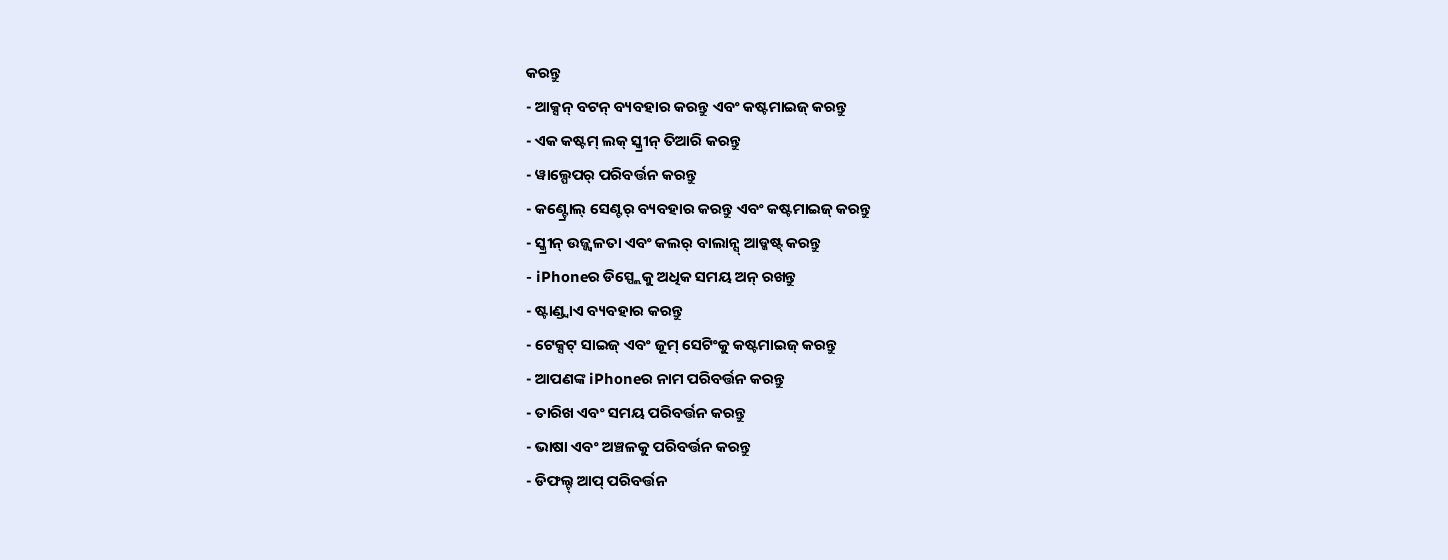କରନ୍ତୁ
- ଆକ୍ସନ୍ ବଟନ୍ ବ୍ୟବହାର କରନ୍ତୁ ଏବଂ କଷ୍ଟମାଇଜ୍ କରନ୍ତୁ
- ଏକ କଷ୍ଟମ୍ ଲକ୍ ସ୍କ୍ରୀନ୍ ତିଆରି କରନ୍ତୁ
- ୱାଲ୍ପେପର୍ ପରିବର୍ତ୍ତନ କରନ୍ତୁ
- କଣ୍ଟ୍ରୋଲ୍ ସେଣ୍ଟର୍ ବ୍ୟବହାର କରନ୍ତୁ ଏବଂ କଷ୍ଟମାଇଜ୍ କରନ୍ତୁ
- ସ୍କ୍ରୀନ୍ ଉଜ୍ଜ୍ୱଳତା ଏବଂ କଲର୍ ବାଲାନ୍ସ୍ ଆଡ୍ଜଷ୍ଟ୍ କରନ୍ତୁ
- iPhoneର ଡିସ୍ପ୍ଲେକୁ ଅଧିକ ସମୟ ଅନ୍ ରଖନ୍ତୁ
- ଷ୍ଟାଣ୍ଡ୍ବାଏ ବ୍ୟବହାର କରନ୍ତୁ
- ଟେକ୍ସଟ୍ ସାଇଜ୍ ଏବଂ ଜୂମ୍ ସେଟିଂକୁ କଷ୍ଟମାଇଜ୍ କରନ୍ତୁ
- ଆପଣଙ୍କ iPhoneର ନାମ ପରିବର୍ତ୍ତନ କରନ୍ତୁ
- ତାରିଖ ଏବଂ ସମୟ ପରିବର୍ତ୍ତନ କରନ୍ତୁ
- ଭାଷା ଏବଂ ଅଞ୍ଚଳକୁ ପରିବର୍ତ୍ତନ କରନ୍ତୁ
- ଡିଫଲ୍ଟ୍ ଆପ୍ ପରିବର୍ତ୍ତନ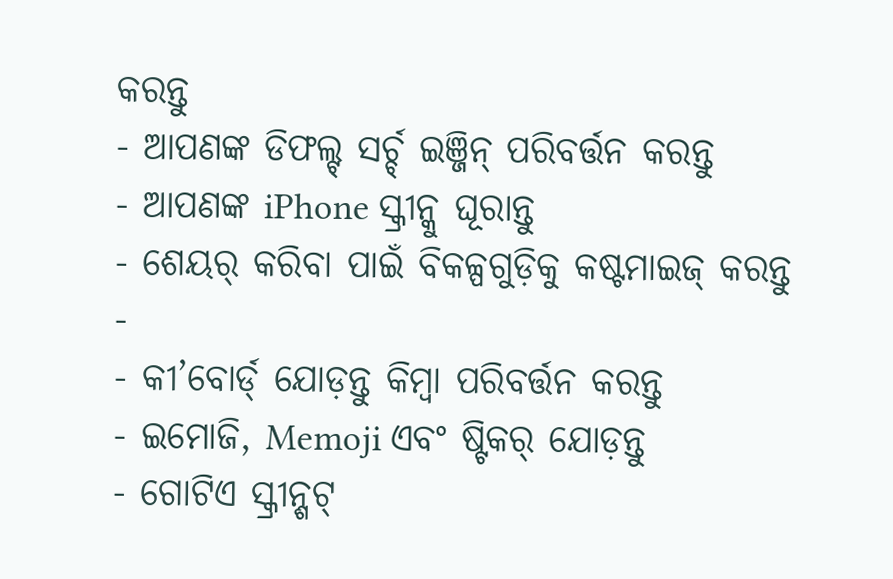କରନ୍ତୁ
- ଆପଣଙ୍କ ଡିଫଲ୍ଟ୍ ସର୍ଚ୍ଚ୍ ଇଞ୍ଜିନ୍ ପରିବର୍ତ୍ତନ କରନ୍ତୁ
- ଆପଣଙ୍କ iPhone ସ୍କ୍ରୀନ୍କୁ ଘୂରାନ୍ତୁ
- ଶେୟର୍ କରିବା ପାଇଁ ବିକଳ୍ପଗୁଡ଼ିକୁ କଷ୍ଟମାଇଜ୍ କରନ୍ତୁ
-
- କୀ’ବୋର୍ଡ୍ ଯୋଡ଼ନ୍ତୁ କିମ୍ବା ପରିବର୍ତ୍ତନ କରନ୍ତୁ
- ଇମୋଜି, Memoji ଏବଂ ଷ୍ଟିକର୍ ଯୋଡ଼ନ୍ତୁ
- ଗୋଟିଏ ସ୍କ୍ରୀନ୍ଶଟ୍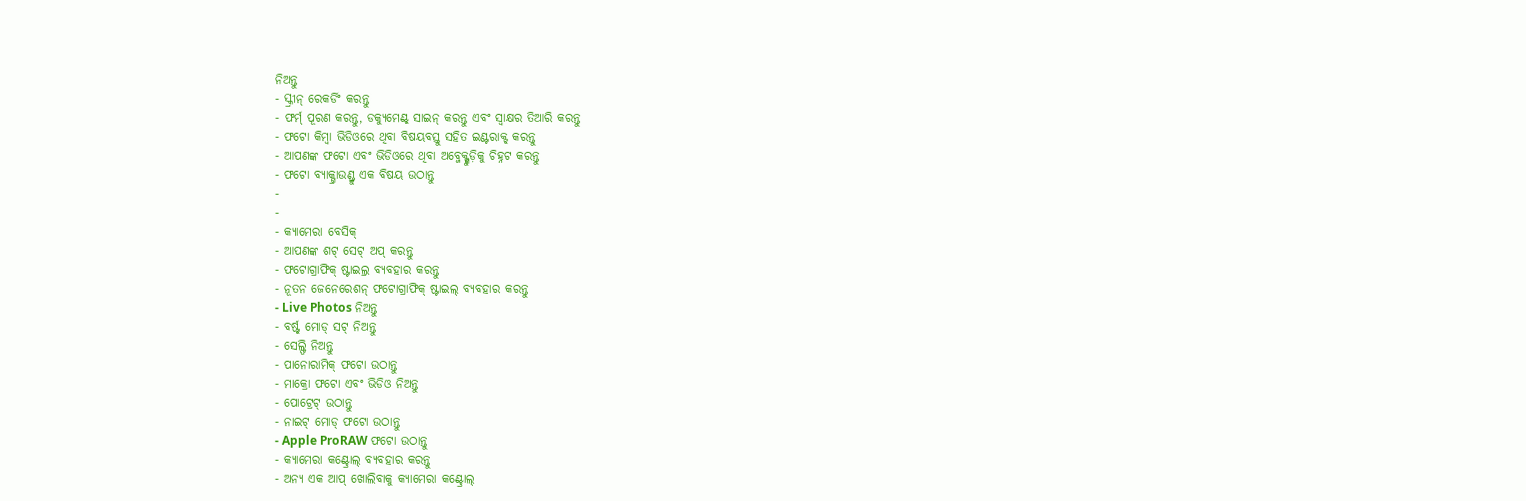ନିଅନ୍ତୁ
- ସ୍କ୍ରୀନ୍ ରେକର୍ଡିଂ କରନ୍ତୁ
- ଫର୍ମ୍ ପୂରଣ କରନ୍ତୁ, ଡକ୍ଯୁମେଣ୍ଟ୍ ସାଇନ୍ କରନ୍ତୁ ଏବଂ ସ୍ବାକ୍ଷର ତିଆରି କରନ୍ତୁ
- ଫଟୋ କିମ୍ବା ଭିଡିଓରେ ଥିବା ବିଷୟବସ୍ତୁ ସହିତ ଇଣ୍ଟରାକ୍ଟ୍ କରନ୍ତୁ
- ଆପଣଙ୍କ ଫଟୋ ଏବଂ ଭିଡିଓରେ ଥିବା ଅବ୍ଜେକ୍ଟ୍ଗୁଡ଼ିକୁ ଚିହ୍ନଟ କରନ୍ତୁ
- ଫଟୋ ବ୍ଯାକ୍ଗ୍ରାଉଣ୍ଡ୍ରୁ ଏକ ବିଷୟ ଉଠାନ୍ତୁ
-
-
- କ୍ଯାମେରା ବେସିକ୍
- ଆପଣଙ୍କ ଶଟ୍ ସେଟ୍ ଅପ୍ କରନ୍ତୁ
- ଫଟୋଗ୍ରାଫିକ୍ ଷ୍ଟାଇଲ୍ର ବ୍ୟବହାର କରନ୍ତୁ
- ନୂତନ ଜେନେରେଶନ୍ ଫଟୋଗ୍ରାଫିକ୍ ଷ୍ଟାଇଲ୍ ବ୍ୟବହାର କରନ୍ତୁ
- Live Photos ନିଅନ୍ତୁ
- ବର୍ଷ୍ଟ୍ ମୋଡ୍ ସଟ୍ ନିଅନ୍ତୁ
- ସେଲ୍ଫି ନିଅନ୍ତୁ
- ପାନୋରାମିକ୍ ଫଟୋ ଉଠାନ୍ତୁ
- ମାକ୍ରୋ ଫଟୋ ଏବଂ ଭିଡିଓ ନିଅନ୍ତୁ
- ପୋଟ୍ରେଟ୍ ଉଠାନ୍ତୁ
- ନାଇଟ୍ ମୋଡ୍ ଫଟୋ ଉଠାନ୍ତୁ
- Apple ProRAW ଫଟୋ ଉଠାନ୍ତୁ
- କ୍ଯାମେରା କଣ୍ଟ୍ରୋଲ୍ ବ୍ଯବହାର କରନ୍ତୁ
- ଅନ୍ୟ ଏକ ଆପ୍ ଖୋଲିବାକୁ କ୍ୟାମେରା କଣ୍ଟ୍ରୋଲ୍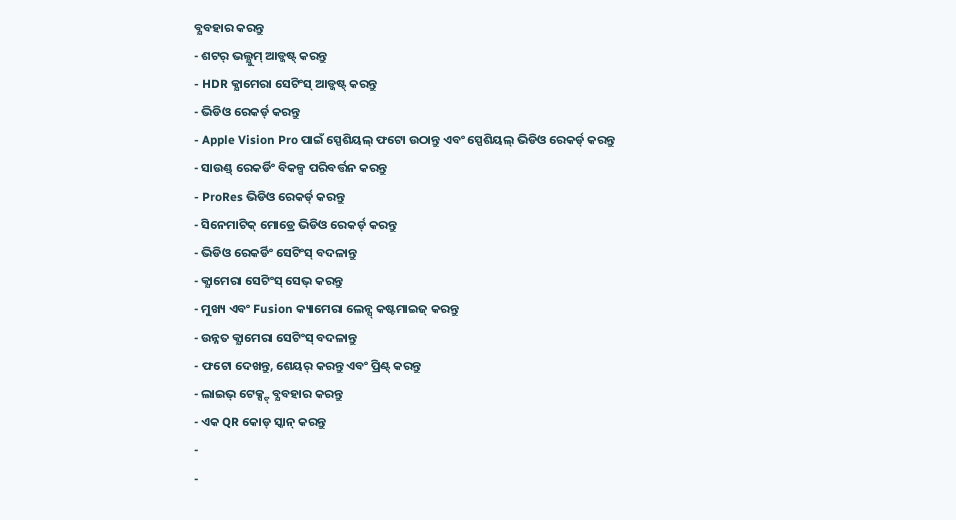ବ୍ଯବହାର କରନ୍ତୁ
- ଶଟର୍ ଭଲ୍ଯୁମ୍ ଆଡ୍ଜଷ୍ଟ୍ କରନ୍ତୁ
- HDR କ୍ଯାମେରା ସେଟିଂସ୍ ଆଡ୍ଜଷ୍ଟ୍ କରନ୍ତୁ
- ଭିଡିଓ ରେକର୍ଡ୍ କରନ୍ତୁ
- Apple Vision Pro ପାଇଁ ସ୍ପେଶିୟଲ୍ ଫଟୋ ଉଠାନ୍ତୁ ଏବଂ ସ୍ପେଶିୟଲ୍ ଭିଡିଓ ରେକର୍ଡ୍ କରନ୍ତୁ
- ସାଉଣ୍ଡ୍ ରେକର୍ଡିଂ ବିକଳ୍ପ ପରିବର୍ତ୍ତନ କରନ୍ତୁ
- ProRes ଭିଡିଓ ରେକର୍ଡ୍ କରନ୍ତୁ
- ସିନେମାଟିକ୍ ମୋଡ୍ରେ ଭିଡିଓ ରେକର୍ଡ୍ କରନ୍ତୁ
- ଭିଡିଓ ରେକର୍ଡିଂ ସେଟିଂସ୍ ବଦଳାନ୍ତୁ
- କ୍ଯାମେରା ସେଟିଂସ୍ ସେଭ୍ କରନ୍ତୁ
- ମୁଖ୍ୟ ଏବଂ Fusion କ୍ୟାମେରା ଲେନ୍ସ୍ କଷ୍ଟମାଇଜ୍ କରନ୍ତୁ
- ଉନ୍ନତ କ୍ଯାମେରା ସେଟିଂସ୍ ବଦଳାନ୍ତୁ
- ଫଟୋ ଦେଖନ୍ତୁ, ଶେୟର୍ କରନ୍ତୁ ଏବଂ ପ୍ରିଣ୍ଟ୍ କରନ୍ତୁ
- ଲାଇଭ୍ ଟେକ୍ସ୍ଟ୍ ବ୍ଯବହାର କରନ୍ତୁ
- ଏକ QR କୋଡ୍ ସ୍କାନ୍ କରନ୍ତୁ
-
-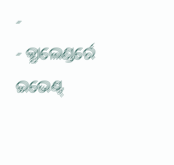-
- କ୍ଯାଲେଣ୍ଡର୍ରେ ଇଭେଣ୍ଟ୍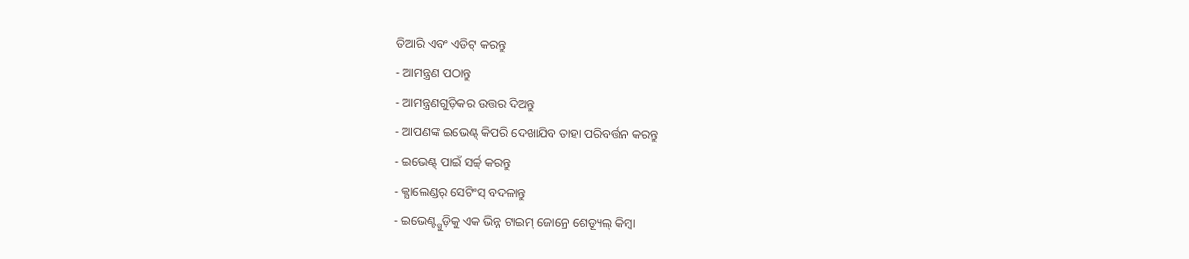ତିଆରି ଏବଂ ଏଡିଟ୍ କରନ୍ତୁ
- ଆମନ୍ତ୍ରଣ ପଠାନ୍ତୁ
- ଆମନ୍ତ୍ରଣଗୁଡ଼ିକର ଉତ୍ତର ଦିଅନ୍ତୁ
- ଆପଣଙ୍କ ଇଭେଣ୍ଟ୍ କିପରି ଦେଖାଯିବ ତାହା ପରିବର୍ତ୍ତନ କରନ୍ତୁ
- ଇଭେଣ୍ଟ୍ ପାଇଁ ସର୍ଚ୍ଚ୍ କରନ୍ତୁ
- କ୍ଯାଲେଣ୍ଡର୍ ସେଟିଂସ୍ ବଦଳାନ୍ତୁ
- ଇଭେଣ୍ଟ୍ଗୁଡ଼ିକୁ ଏକ ଭିନ୍ନ ଟାଇମ୍ ଜୋନ୍ରେ ଶେଡ୍ୟୂଲ୍ କିମ୍ବା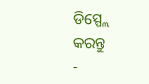ଡିସ୍ପ୍ଲେ କରନ୍ତୁ
-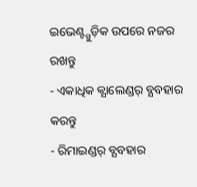ଇଭେଣ୍ଟ୍ଗୁଡ଼ିକ ଉପରେ ନଜର ରଖନ୍ତୁ
- ଏକାଧିକ କ୍ଯାଲେଣ୍ଡର୍ ବ୍ଯବହାର କରନ୍ତୁ
- ରିମାଇଣ୍ଡର୍ ବ୍ଯବହାର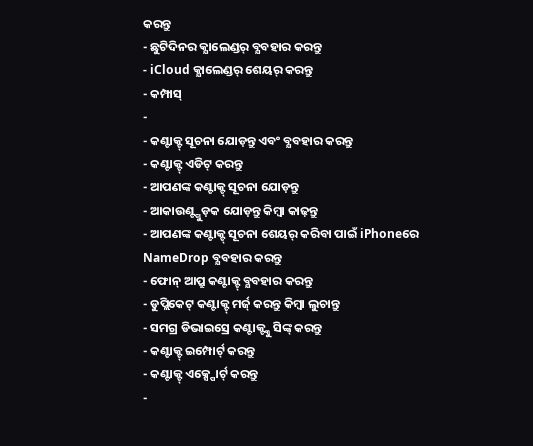କରନ୍ତୁ
- ଛୁଟିଦିନର କ୍ଯାଲେଣ୍ଡର୍ ବ୍ଯବହାର କରନ୍ତୁ
- iCloud କ୍ଯାଲେଣ୍ଡର୍ ଶେୟର୍ କରନ୍ତୁ
- କମ୍ପାସ୍
-
- କଣ୍ଟାକ୍ଟ୍ ସୂଚନା ଯୋଡ଼ନ୍ତୁ ଏବଂ ବ୍ଯବହାର କରନ୍ତୁ
- କଣ୍ଟାକ୍ଟ୍ ଏଡିଟ୍ କରନ୍ତୁ
- ଆପଣଙ୍କ କଣ୍ଟାକ୍ଟ୍ ସୂଚନା ଯୋଡ଼ନ୍ତୁ
- ଆକାଉଣ୍ଟ୍ଗୁଡ଼କ ଯୋଡ଼ନ୍ତୁ କିମ୍ବା କାଢ଼ନ୍ତୁ
- ଆପଣଙ୍କ କଣ୍ଟାକ୍ଟ୍ ସୂଚନା ଶେୟର୍ କରିବା ପାଇଁ iPhoneରେ NameDrop ବ୍ଯବହାର କରନ୍ତୁ
- ଫୋନ୍ ଆପ୍ରୁ କଣ୍ଟାକ୍ଟ୍ ବ୍ଯବହାର କରନ୍ତୁ
- ଡୁପ୍ଲିକେଟ୍ କଣ୍ଟାକ୍ଟ୍ ମର୍ଜ୍ କରନ୍ତୁ କିମ୍ବା ଲୁଚାନ୍ତୁ
- ସମଗ୍ର ଡିଭାଇସ୍ରେ କଣ୍ଟାକ୍ଟ୍କୁ ସିଙ୍କ୍ କରନ୍ତୁ
- କଣ୍ଟାକ୍ଟ୍ ଇମ୍ପୋର୍ଟ୍ କରନ୍ତୁ
- କଣ୍ଟାକ୍ଟ୍ ଏକ୍ସ୍ପୋର୍ଟ୍ କରନ୍ତୁ
-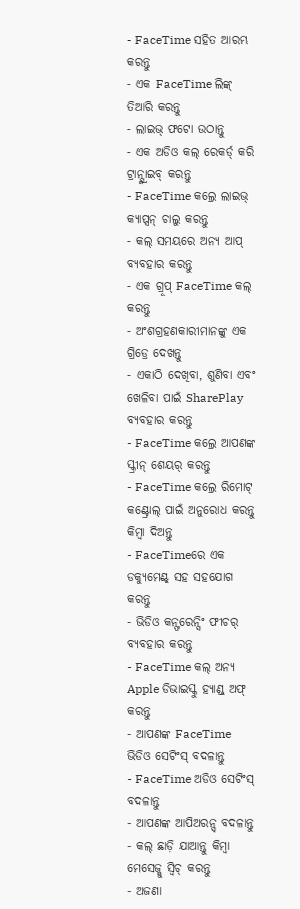- FaceTime ସହିତ ଆରମ୍ଭ କରନ୍ତୁ
- ଏକ FaceTime ଲିଙ୍କ୍ ତିଆରି କରନ୍ତୁ
- ଲାଇଭ୍ ଫଟୋ ଉଠାନ୍ତୁ
- ଏକ ଅଡିଓ କଲ୍ ରେକର୍ଡ୍ କରି ଟ୍ରାନ୍ସ୍କ୍ରାଇବ୍ କରନ୍ତୁ
- FaceTime କଲ୍ରେ ଲାଇଭ୍ କ୍ଯାପ୍ସନ୍ ଚାଲୁ କରନ୍ତୁ
- କଲ୍ ସମୟରେ ଅନ୍ଯ ଆପ୍ ବ୍ଯବହାର କରନ୍ତୁ
- ଏକ ଗ୍ରୂପ୍ FaceTime କଲ୍ କରନ୍ତୁ
- ଅଂଶଗ୍ରହଣକାରୀମାନଙ୍କୁ ଏକ ଗ୍ରିଡ୍ରେ ଦେଖନ୍ତୁ
- ଏକାଠି ଦେଖିବା, ଶୁଣିବା ଏବଂ ଖେଳିବା ପାଇଁ SharePlay ବ୍ଯବହାର କରନ୍ତୁ
- FaceTime କଲ୍ରେ ଆପଣଙ୍କ ସ୍କ୍ରୀନ୍ ଶେୟର୍ କରନ୍ତୁ
- FaceTime କଲ୍ରେ ରିମୋଟ୍ କଣ୍ଟ୍ରୋଲ୍ ପାଇଁ ଅନୁରୋଧ କରନ୍ତୁ କିମ୍ବା ଦିଅନ୍ତୁ
- FaceTimeରେ ଏକ ଡକ୍ଯୁମେଣ୍ଟ୍ ସହ ସହଯୋଗ କରନ୍ତୁ
- ଭିଡିଓ କନ୍ଫରେନ୍ସିଂ ଫୀଚର୍ ବ୍ଯବହାର କରନ୍ତୁ
- FaceTime କଲ୍ ଅନ୍ଯ Apple ଡିଭାଇସ୍କୁ ହ୍ଯାଣ୍ଡ୍ ଅଫ୍ କରନ୍ତୁ
- ଆପଣଙ୍କ FaceTime ଭିଡିଓ ସେଟିଂସ୍ ବଦଳାନ୍ତୁ
- FaceTime ଅଡିଓ ସେଟିଂସ୍ ବଦଳାନ୍ତୁ
- ଆପଣଙ୍କ ଆପିଅରନ୍ସ୍ ବଦଳାନ୍ତୁ
- କଲ୍ ଛାଡ଼ି ଯାଆନ୍ତୁ କିମ୍ବା ମେସେଜ୍କୁ ସ୍ୱିଚ୍ କରନ୍ତୁ
- ଅଜଣା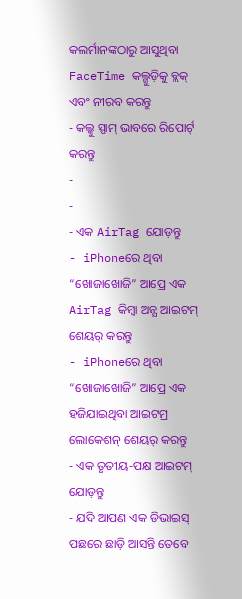କଲର୍ମାନଙ୍କଠାରୁ ଆସୁଥିବା FaceTime କଲ୍ଗୁଡ଼ିକୁ ବ୍ଲକ୍ ଏବଂ ନୀରବ କରନ୍ତୁ
- କଲ୍କୁ ସ୍ପାମ୍ ଭାବରେ ରିପୋର୍ଟ୍ କରନ୍ତୁ
-
-
- ଏକ AirTag ଯୋଡ଼ନ୍ତୁ
- iPhoneରେ ଥିବା “ଖୋଜାଖୋଜି” ଆପ୍ରେ ଏକ AirTag କିମ୍ୱା ଅନ୍ଯ ଆଇଟମ୍ ଶେୟର୍ କରନ୍ତୁ
- iPhoneରେ ଥିବା “ଖୋଜାଖୋଜି” ଆପ୍ରେ ଏକ ହଜିଯାଇଥିବା ଆଇଟମ୍ର ଲୋକେଶନ୍ ଶେୟର୍ କରନ୍ତୁ
- ଏକ ତୃତୀୟ-ପକ୍ଷ ଆଇଟମ୍ ଯୋଡ଼ନ୍ତୁ
- ଯଦି ଆପଣ ଏକ ଡିଭାଇସ୍ ପଛରେ ଛାଡ଼ି ଆସନ୍ତି ତେବେ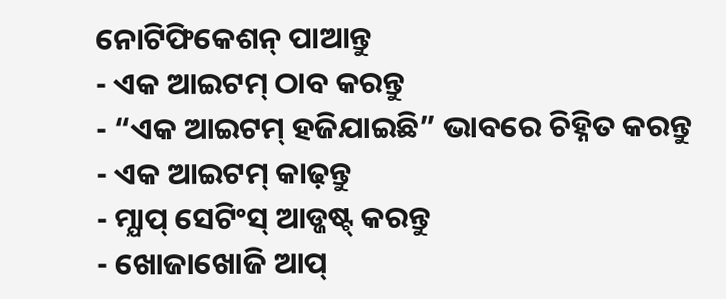ନୋଟିଫିକେଶନ୍ ପାଆନ୍ତୁ
- ଏକ ଆଇଟମ୍ ଠାବ କରନ୍ତୁ
- “ଏକ ଆଇଟମ୍ ହଜିଯାଇଛି” ଭାବରେ ଚିହ୍ନିତ କରନ୍ତୁ
- ଏକ ଆଇଟମ୍ କାଢ଼ନ୍ତୁ
- ମ୍ଯାପ୍ ସେଟିଂସ୍ ଆଡ୍ଜଷ୍ଟ୍ କରନ୍ତୁ
- ଖୋଜାଖୋଜି ଆପ୍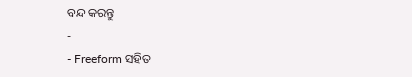ବନ୍ଦ କରନ୍ତୁ
-
- Freeform ସହିତ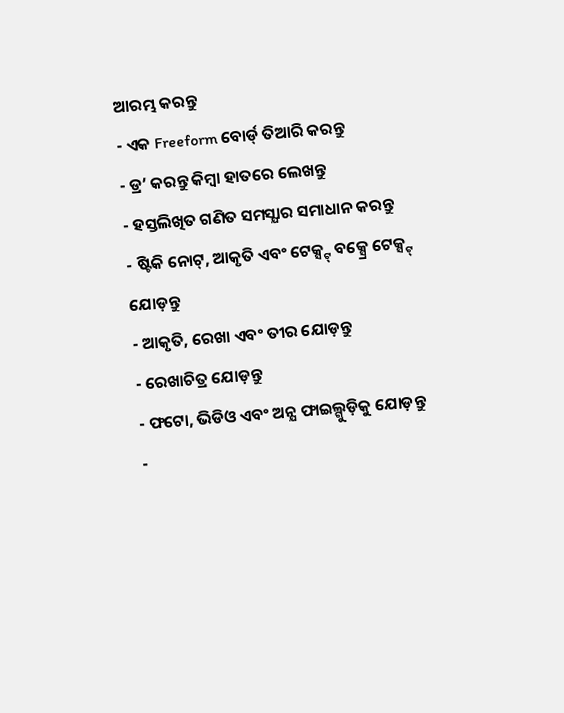ଆରମ୍ଭ କରନ୍ତୁ
- ଏକ Freeform ବୋର୍ଡ୍ ତିଆରି କରନ୍ତୁ
- ଡ୍ର’ କରନ୍ତୁ କିମ୍ବା ହାତରେ ଲେଖନ୍ତୁ
- ହସ୍ତଲିଖିତ ଗଣିତ ସମସ୍ଯାର ସମାଧାନ କରନ୍ତୁ
- ଷ୍ଟିକି ନୋଟ୍, ଆକୃତି ଏବଂ ଟେକ୍ସ୍ଟ୍ ବକ୍ସ୍ରେ ଟେକ୍ସ୍ଟ୍ ଯୋଡ଼ନ୍ତୁ
- ଆକୃତି, ରେଖା ଏବଂ ତୀର ଯୋଡ଼ନ୍ତୁ
- ରେଖାଚିତ୍ର ଯୋଡ଼ନ୍ତୁ
- ଫଟୋ, ଭିଡିଓ ଏବଂ ଅନ୍ଯ ଫାଇଲ୍ଗୁଡ଼ିକୁ ଯୋଡ଼ନ୍ତୁ
-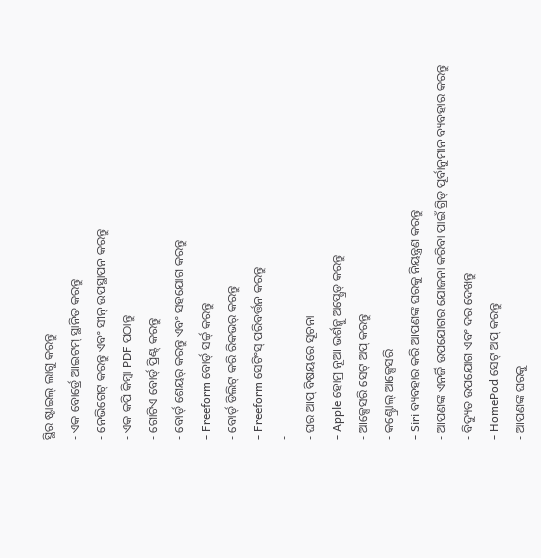ସ୍ଥିର ଷ୍ଟାଇଲ୍ ଲାଗୁ କରନ୍ତୁ
- ଏକ ବୋର୍ଡ୍ରେ ଆଇଟମ୍ ସ୍ଥାନିତ କରନ୍ତୁ
- ନେଭିଗେଟ୍ କରନ୍ତୁ ଏବଂ ସୀନ୍ ଉପସ୍ଥାପନ କରନ୍ତୁ
- ଏକ କପି କିମ୍ବା PDF ପଠାନ୍ତୁ
- ଗୋଟିଏ ବୋର୍ଡ୍ ପ୍ରିଣ୍ଟ୍ କରନ୍ତୁ
- ବୋର୍ଡ୍ ଶେୟର୍ କରନ୍ତୁ ଏବଂ ସହଯୋଗ କରନ୍ତୁ
- Freeform ବୋର୍ଡ୍ ସର୍ଚ୍ଚ୍ କରନ୍ତୁ
- ବୋର୍ଡ୍ ଡିଲିଟ୍ କରି ରିକଭର୍ କରନ୍ତୁ
- Freeform ସେଟିଂସ୍ ପରିବର୍ତ୍ତନ କରନ୍ତୁ
-
- ଘର ଆପ୍ ବିଷୟରେ ସୂଚନା
- Apple ହୋମ୍ର ନୂଆ ଭର୍ଶନ୍କୁ ଅପ୍ଗ୍ରେଡ୍ କରନ୍ତୁ
- ଆକ୍ସେସରି ସେଟ୍ ଅପ୍ କରନ୍ତୁ
- କଣ୍ଟ୍ରୋଲ୍ ଆକ୍ସେସରି
- Siri ବ୍ୟବହାର କରି ଆପଣଙ୍କ ଘରକୁ ନିୟନ୍ତ୍ରଣ କରନ୍ତୁ
- ଆପଣଙ୍କ ଏନର୍ଜି ଉପଯୋଗର ଯୋଜନା କରିବା ପାଇଁ ଗ୍ରିଡ୍ ପୂର୍ବାନୁମାନ ବ୍ୟବହାର କରନ୍ତୁ
- ବିଦ୍ୟୁତ ଉପଯୋଗ ଏବଂ ଦର ଦେଖନ୍ତୁ
- HomePod ସେଟ୍ ଅପ୍ କରନ୍ତୁ
- ଆପଣଙ୍କ ଘରକୁ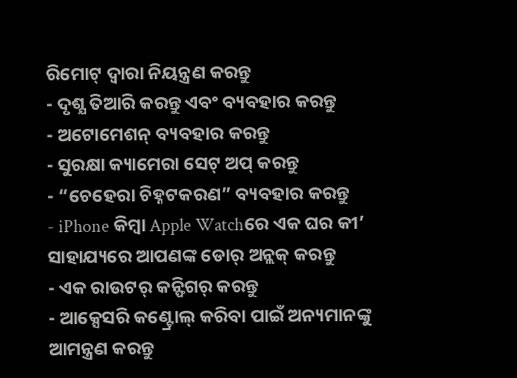ରିମୋଟ୍ ଦ୍ବାରା ନିୟନ୍ତ୍ରଣ କରନ୍ତୁ
- ଦୃଶ୍ଯ ତିଆରି କରନ୍ତୁ ଏବଂ ବ୍ୟବହାର କରନ୍ତୁ
- ଅଟୋମେଶନ୍ ବ୍ୟବହାର କରନ୍ତୁ
- ସୁରକ୍ଷା କ୍ୟାମେରା ସେଟ୍ ଅପ୍ କରନ୍ତୁ
- “ଚେହେରା ଚିହ୍ନଟକରଣ” ବ୍ୟବହାର କରନ୍ତୁ
- iPhone କିମ୍ବା Apple Watchରେ ଏକ ଘର କୀ’ ସାହାଯ୍ୟରେ ଆପଣଙ୍କ ଡୋର୍ ଅନ୍ଲକ୍ କରନ୍ତୁ
- ଏକ ରାଉଟର୍ କନ୍ଫିଗର୍ କରନ୍ତୁ
- ଆକ୍ସେସରି କଣ୍ଟ୍ରୋଲ୍ କରିବା ପାଇଁ ଅନ୍ୟମାନଙ୍କୁ ଆମନ୍ତ୍ରଣ କରନ୍ତୁ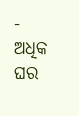- ଅଧିକ ଘର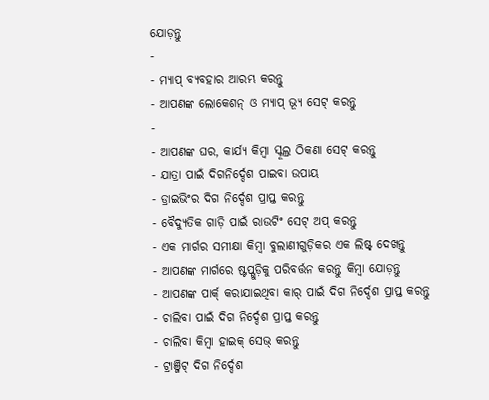ଯୋଡ଼ନ୍ତୁ
-
- ମ୍ଯାପ୍ ବ୍ୟବହାର ଆରମ୍ଭ କରନ୍ତୁ
- ଆପଣଙ୍କ ଲୋକେଶନ୍ ଓ ମ୍ଯାପ୍ ଭ୍ଯୂ ସେଟ୍ କରନ୍ତୁ
-
- ଆପଣଙ୍କ ଘର, କାର୍ଯ୍ଯ କିମ୍ବା ସ୍କୂଲ୍ର ଠିକଣା ସେଟ୍ କରନ୍ତୁ
- ଯାତ୍ରା ପାଇଁ ଦିଗନିର୍ଦ୍ଦେଶ ପାଇବା ଉପାୟ
- ଡ୍ରାଇଭିଂର ଦିଗ ନିର୍ଦ୍ଦେଶ ପ୍ରାପ୍ତ କରନ୍ତୁ
- ବୈଦ୍ଯୁତିକ ଗାଡ଼ି ପାଇଁ ରାଉଟିଂ ସେଟ୍ ଅପ୍ କରନ୍ତୁ
- ଏକ ମାର୍ଗର ସମୀକ୍ଷା କିମ୍ବା ବୁଲାଣୀଗୁଡ଼ିକର ଏକ ଲିଷ୍ଟ୍ ଦେଖନ୍ତୁ
- ଆପଣଙ୍କ ମାର୍ଗରେ ଷ୍ଟପ୍ଗୁଡ଼ିକୁ ପରିବର୍ତ୍ତନ କରନ୍ତୁ କିମ୍ବା ଯୋଡ଼ନ୍ତୁ
- ଆପଣଙ୍କ ପାର୍କ୍ କରାଯାଇଥିବା କାର୍ ପାଇଁ ଦିଗ ନିର୍ଦ୍ଦେଶ ପ୍ରାପ୍ତ କରନ୍ତୁ
- ଚାଲିବା ପାଇଁ ଦିଗ ନିର୍ଦ୍ଦେଶ ପ୍ରାପ୍ତ କରନ୍ତୁ
- ଚାଲିବା କିମ୍ବା ହାଇକ୍ ସେଭ୍ କରନ୍ତୁ
- ଟ୍ରାଞ୍ଜିଟ୍ ଦିଗ ନିର୍ଦ୍ଦେଶ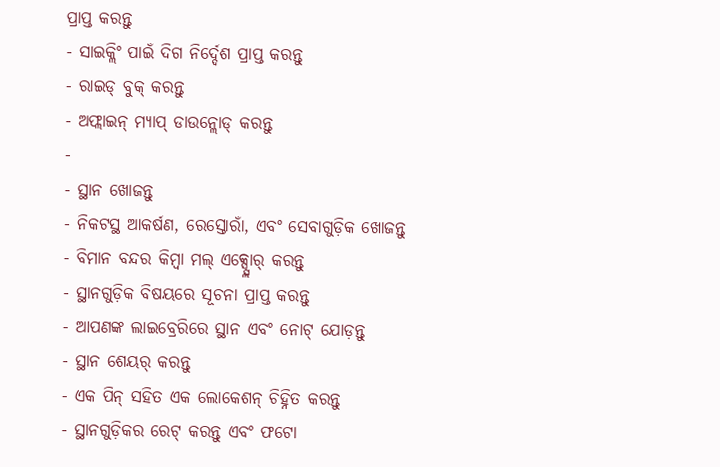ପ୍ରାପ୍ତ କରନ୍ତୁ
- ସାଇକ୍ଲିଂ ପାଇଁ ଦିଗ ନିର୍ଦ୍ଦେଶ ପ୍ରାପ୍ତ କରନ୍ତୁ
- ରାଇଡ୍ ବୁକ୍ କରନ୍ତୁ
- ଅଫ୍ଲାଇନ୍ ମ୍ଯାପ୍ ଡାଉନ୍ଲୋଡ୍ କରନ୍ତୁ
-
- ସ୍ଥାନ ଖୋଜନ୍ତୁ
- ନିକଟସ୍ଥ ଆକର୍ଷଣ, ରେସ୍ତୋରାଁ, ଏବଂ ସେବାଗୁଡ଼ିକ ଖୋଜନ୍ତୁ
- ବିମାନ ବନ୍ଦର କିମ୍ବା ମଲ୍ ଏକ୍ସ୍ପ୍ଲୋର୍ କରନ୍ତୁ
- ସ୍ଥାନଗୁଡ଼ିକ ବିଷୟରେ ସୂଚନା ପ୍ରାପ୍ତ କରନ୍ତୁ
- ଆପଣଙ୍କ ଲାଇବ୍ରେରିରେ ସ୍ଥାନ ଏବଂ ନୋଟ୍ ଯୋଡ଼ନ୍ତୁ
- ସ୍ଥାନ ଶେୟର୍ କରନ୍ତୁ
- ଏକ ପିନ୍ ସହିତ ଏକ ଲୋକେଶନ୍ ଚିହ୍ନିତ କରନ୍ତୁ
- ସ୍ଥାନଗୁଡ଼ିକର ରେଟ୍ କରନ୍ତୁ ଏବଂ ଫଟୋ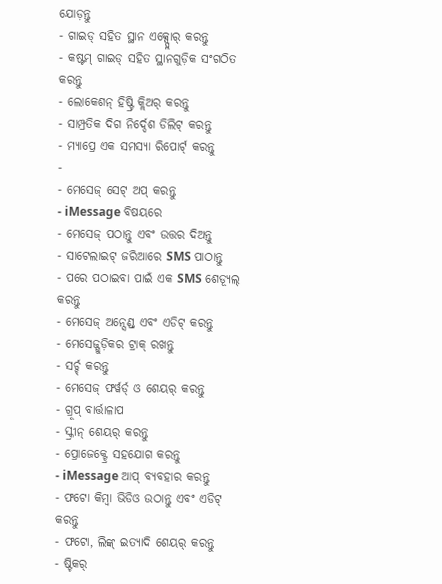ଯୋଡ଼ନ୍ତୁ
- ଗାଇଡ୍ ସହିତ ସ୍ଥାନ ଏକ୍ସ୍ପ୍ଲୋର୍ କରନ୍ତୁ
- କଷ୍ଟମ୍ ଗାଇଡ୍ ସହିତ ସ୍ଥାନଗୁଡ଼ିକ ସଂଗଠିତ କରନ୍ତୁ
- ଲୋକେଶନ୍ ହିଷ୍ଟ୍ରି କ୍ଲିଅର୍ କରନ୍ତୁ
- ସାମ୍ପ୍ରତିକ ଦିଗ ନିର୍ଦ୍ଦେଶ ଡିଲିଟ୍ କରନ୍ତୁ
- ମ୍ଯାପ୍ରେ ଏକ ସମସ୍ଯା ରିପୋର୍ଟ୍ କରନ୍ତୁ
-
- ମେସେଜ୍ ସେଟ୍ ଅପ୍ କରନ୍ତୁ
- iMessage ବିଷୟରେ
- ମେସେଜ୍ ପଠାନ୍ତୁ ଏବଂ ଉତ୍ତର ଦିଅନ୍ତୁ
- ସାଟେଲାଇଟ୍ ଜରିଆରେ SMS ପାଠାନ୍ତୁ
- ପରେ ପଠାଇବା ପାଇଁ ଏକ SMS ଶେଡ୍ଯୂଲ୍ କରନ୍ତୁ
- ମେସେଜ୍ ଅନ୍ସେଣ୍ଡ୍ ଏବଂ ଏଡିଟ୍ କରନ୍ତୁ
- ମେସେଜ୍ଗୁଡ଼ିକର ଟ୍ରାକ୍ ରଖନ୍ତୁ
- ସର୍ଚ୍ଚ୍ କରନ୍ତୁ
- ମେସେଜ୍ ଫର୍ୱର୍ଡ୍ ଓ ଶେୟର୍ କରନ୍ତୁ
- ଗ୍ରୂପ୍ ବାର୍ତ୍ତାଳାପ
- ସ୍କ୍ରୀନ୍ ଶେୟର୍ କରନ୍ତୁ
- ପ୍ରୋଜେକ୍ଟ୍ରେ ସହଯୋଗ କରନ୍ତୁ
- iMessage ଆପ୍ ବ୍ଯବହାର କରନ୍ତୁ
- ଫଟୋ କିମ୍ବା ଭିଡିଓ ଉଠାନ୍ତୁ ଏବଂ ଏଡିଟ୍ କରନ୍ତୁ
- ଫଟୋ, ଲିଙ୍କ୍ ଇତ୍ଯାଦି ଶେୟର୍ କରନ୍ତୁ
- ଷ୍ଟିକର୍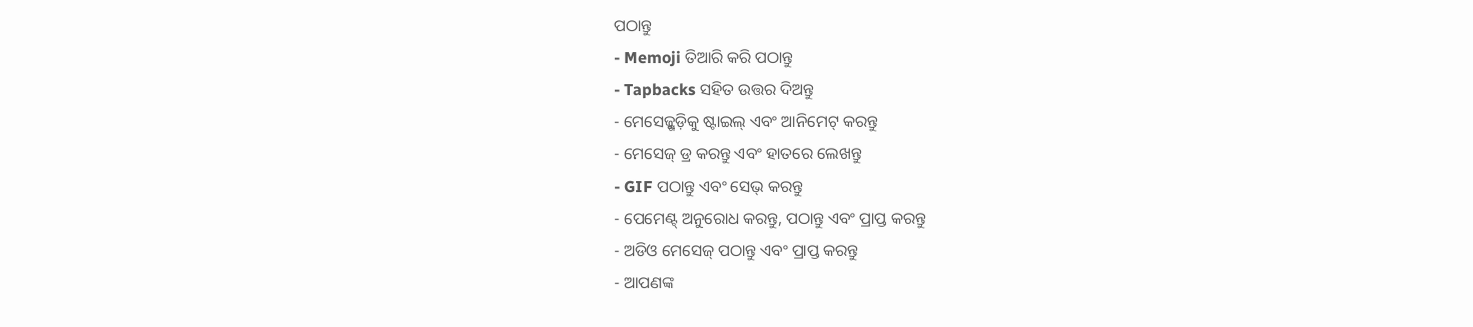ପଠାନ୍ତୁ
- Memoji ତିଆରି କରି ପଠାନ୍ତୁ
- Tapbacks ସହିତ ଉତ୍ତର ଦିଅନ୍ତୁ
- ମେସେଜ୍ଗୁଡ଼ିକୁ ଷ୍ଟାଇଲ୍ ଏବଂ ଆନିମେଟ୍ କରନ୍ତୁ
- ମେସେଜ୍ ଡ୍ର କରନ୍ତୁ ଏବଂ ହାତରେ ଲେଖନ୍ତୁ
- GIF ପଠାନ୍ତୁ ଏବଂ ସେଭ୍ କରନ୍ତୁ
- ପେମେଣ୍ଟ୍ ଅନୁରୋଧ କରନ୍ତୁ, ପଠାନ୍ତୁ ଏବଂ ପ୍ରାପ୍ତ କରନ୍ତୁ
- ଅଡିଓ ମେସେଜ୍ ପଠାନ୍ତୁ ଏବଂ ପ୍ରାପ୍ତ କରନ୍ତୁ
- ଆପଣଙ୍କ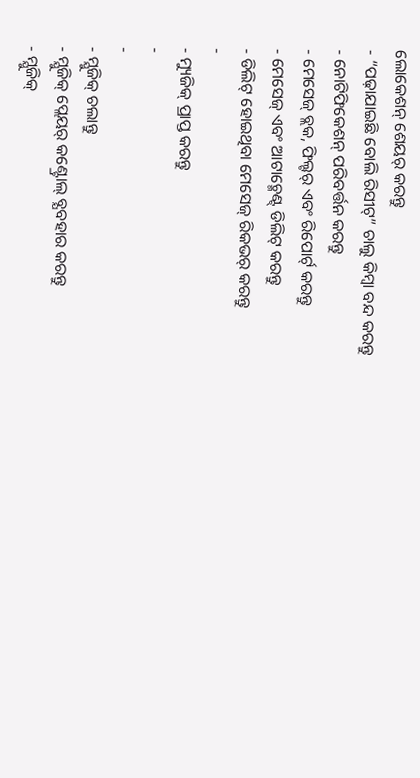ଲୋକେଶନ୍ ଶେୟର୍ କରନ୍ତୁ
- “ପଢ଼ାଯାଇଛି ବୋଲି ରିସୀଟ୍” ଚାଲୁ କିମ୍ବା ବନ୍ଦ କରନ୍ତୁ
- ନୋଟିଫିକେଶନ୍ ପରିବର୍ତ୍ତନ କରନ୍ତୁ
- ମେସେଜ୍ ବ୍ଲକ, ଫିଲ୍ଟର୍ ଏବଂ ରିପୋର୍ଟ୍ କରନ୍ତୁ
- ମେସେଜ୍ ଏବଂ ଆଟାଚ୍ମେଣ୍ଟ୍ ଡିଲିଟ୍ କରନ୍ତୁ
- ଡିଲିଟ୍ ହୋଇଥିବା ମେସେଜ୍ ରିକଭର୍ କରନ୍ତୁ
-
- ମ୍ୟୁଜିକ୍ ପ୍ରାପ୍ତ କରନ୍ତୁ
-
-
- ମ୍ଯୁଜିକ୍ ଚଲାନ୍ତୁ
- ମ୍ଯୁଜିକ୍ ପ୍ଲେୟର୍ କଣ୍ଟ୍ରୋଲ୍ ବ୍ଯବହାର କରନ୍ତୁ
- ମ୍ଯୁଜିକ୍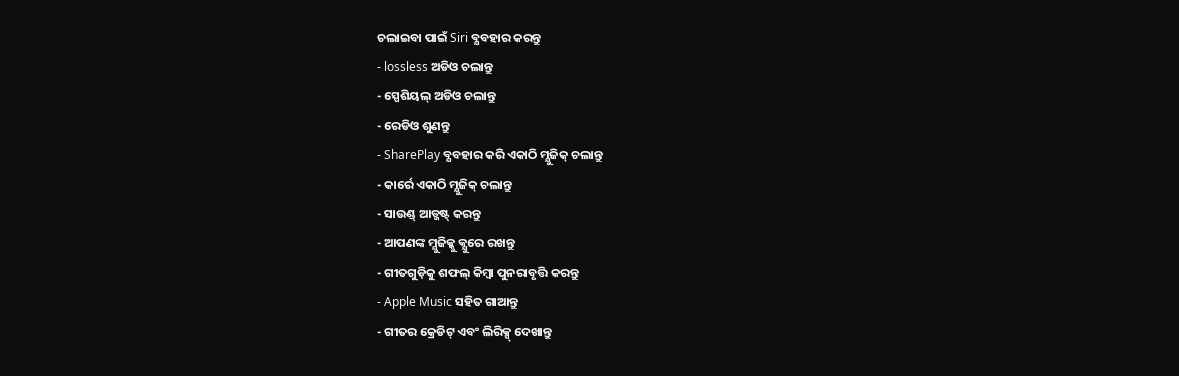ଚଲାଇବା ପାଇଁ Siri ବ୍ଯବହାର କରନ୍ତୁ
- lossless ଅଡିଓ ଚଲାନ୍ତୁ
- ସ୍ପେଶିୟଲ୍ ଅଡିଓ ଚଲାନ୍ତୁ
- ରେଡିଓ ଶୁଣନ୍ତୁ
- SharePlay ବ୍ଯବହାର କରି ଏକାଠି ମ୍ଯୁଜିକ୍ ଚଲାନ୍ତୁ
- କାର୍ରେ ଏକାଠି ମ୍ଯୁଜିକ୍ ଚଲାନ୍ତୁ
- ସାଉଣ୍ଡ୍ ଆଡ୍ଜଷ୍ଟ୍ କରନ୍ତୁ
- ଆପଣଙ୍କ ମ୍ଯୁଜିକ୍କୁ କ୍ଯୁରେ ରଖନ୍ତୁ
- ଗୀତଗୁଡ଼ିକୁ ଶଫଲ୍ କିମ୍ବା ପୁନରାବୃତ୍ତି କରନ୍ତୁ
- Apple Music ସହିତ ଗାଆନ୍ତୁ
- ଗୀତର କ୍ରେଡିଟ୍ ଏବଂ ଲିରିକ୍ସ୍ ଦେଖାନ୍ତୁ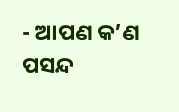- ଆପଣ କ’ଣ ପସନ୍ଦ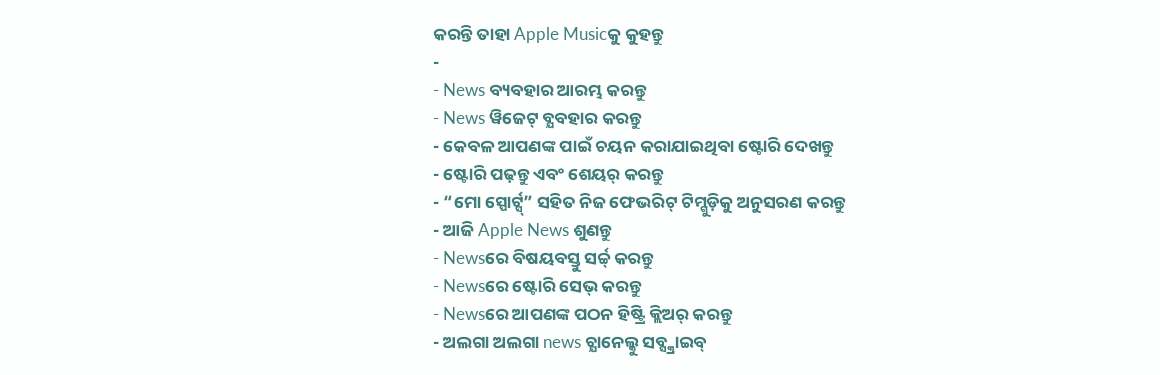କରନ୍ତି ତାହା Apple Musicକୁ କୁହନ୍ତୁ
-
- News ବ୍ୟବହାର ଆରମ୍ଭ କରନ୍ତୁ
- News ୱିଜେଟ୍ ବ୍ଯବହାର କରନ୍ତୁ
- କେବଳ ଆପଣଙ୍କ ପାଇଁ ଚୟନ କରାଯାଇଥିବା ଷ୍ଟୋରି ଦେଖନ୍ତୁ
- ଷ୍ଟୋରି ପଢ଼ନ୍ତୁ ଏବଂ ଶେୟର୍ କରନ୍ତୁ
- “ମୋ ସ୍ପୋର୍ଟ୍ସ୍” ସହିତ ନିଜ ଫେଭରିଟ୍ ଟିମ୍ଗୁଡ଼ିକୁ ଅନୁସରଣ କରନ୍ତୁ
- ଆଜି Apple News ଶୁଣନ୍ତୁ
- Newsରେ ବିଷୟବସ୍ତୁ ସର୍ଚ୍ଚ୍ କରନ୍ତୁ
- Newsରେ ଷ୍ଟୋରି ସେଭ୍ କରନ୍ତୁ
- Newsରେ ଆପଣଙ୍କ ପଠନ ହିଷ୍ଟ୍ରି କ୍ଲିଅର୍ କରନ୍ତୁ
- ଅଲଗା ଅଲଗା news ଚ୍ଯାନେଲ୍କୁ ସବ୍ସ୍କ୍ରାଇବ୍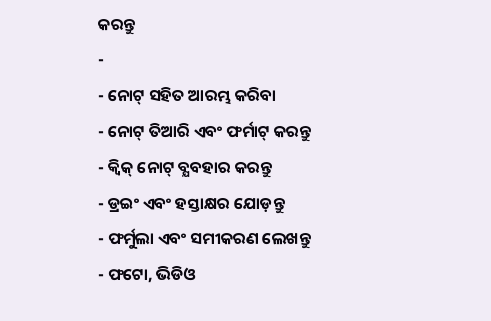କରନ୍ତୁ
-
- ନୋଟ୍ ସହିତ ଆରମ୍ଭ କରିବା
- ନୋଟ୍ ତିଆରି ଏବଂ ଫର୍ମାଟ୍ କରନ୍ତୁ
- କ୍ୱିକ୍ ନୋଟ୍ ବ୍ଯବହାର କରନ୍ତୁ
- ଡ୍ରଇଂ ଏବଂ ହସ୍ତାକ୍ଷର ଯୋଡ଼ନ୍ତୁ
- ଫର୍ମୁଲା ଏବଂ ସମୀକରଣ ଲେଖନ୍ତୁ
- ଫଟୋ, ଭିଡିଓ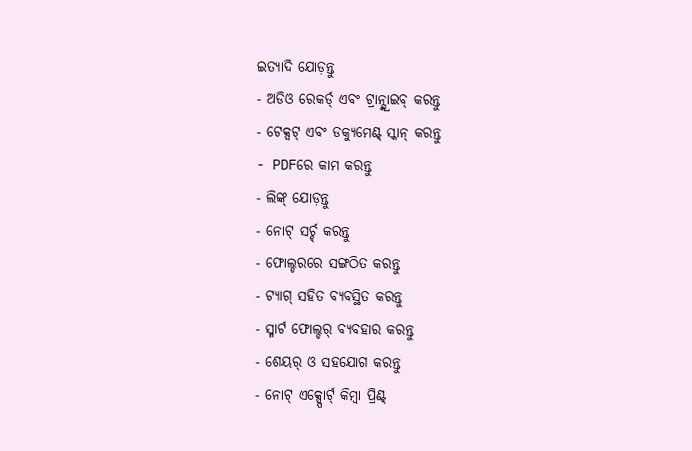ଇତ୍ଯାଦି ଯୋଡ଼ନ୍ତୁ
- ଅଡିଓ ରେକର୍ଡ୍ ଏବଂ ଟ୍ରାନ୍ସ୍କ୍ରାଇବ୍ କରନ୍ତୁ
- ଟେକ୍ସଟ୍ ଏବଂ ଡକ୍ଯୁମେଣ୍ଟ୍ ସ୍କାନ୍ କରନ୍ତୁ
- PDFରେ କାମ କରନ୍ତୁ
- ଲିଙ୍କ୍ ଯୋଡ଼ନ୍ତୁ
- ନୋଟ୍ ସର୍ଚ୍ଚ୍ କରନ୍ତୁ
- ଫୋଲ୍ଡରରେ ସଙ୍ଗଠିତ କରନ୍ତୁ
- ଟ୍ଯାଗ୍ ସହିତ ବ୍ଯବସ୍ଥିତ କରନ୍ତୁ
- ସ୍ମାର୍ଟ ଫୋଲ୍ଡର୍ ବ୍ଯବହାର କରନ୍ତୁ
- ଶେୟର୍ ଓ ସହଯୋଗ କରନ୍ତୁ
- ନୋଟ୍ ଏକ୍ସ୍ପୋର୍ଟ୍ କିମ୍ବା ପ୍ରିଣ୍ଟ୍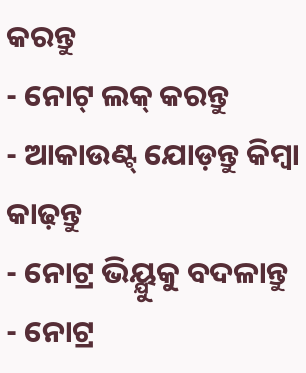କରନ୍ତୁ
- ନୋଟ୍ ଲକ୍ କରନ୍ତୁ
- ଆକାଉଣ୍ଟ୍ ଯୋଡ଼ନ୍ତୁ କିମ୍ବା କାଢ଼ନ୍ତୁ
- ନୋଟ୍ର ଭିୟ୍ଯୁକୁ ବଦଳାନ୍ତୁ
- ନୋଟ୍ର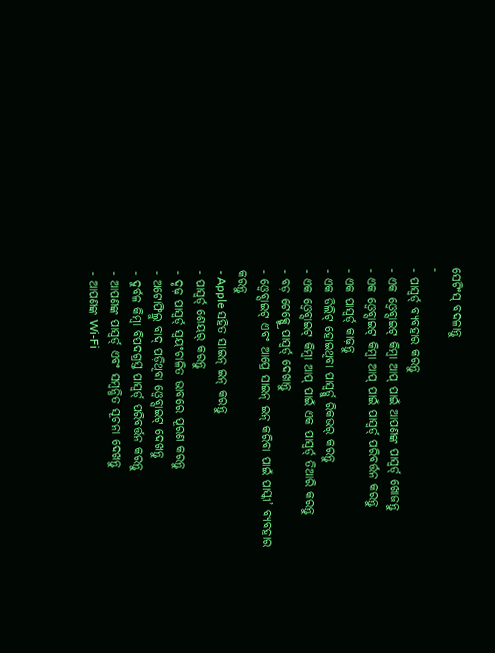ସେଟିଂସ୍ ବଦଳାନ୍ତୁ
-
- ପାସ୍ୱର୍ଡ୍ ବ୍ଯବହାର କରନ୍ତୁ
- ଏକ ଓ୍ବେବ୍ସାଇଟ୍ କିମ୍ବା ଆପ୍ ପାଇଁ ଆପଣଙ୍କ ପାସ୍ୱର୍ଡ୍ ଖୋଜନ୍ତୁ
- ଏକ ଓ୍ବେବ୍ସାଇଟ୍ କିମ୍ବା ଆପ୍ ପାଇଁ ପାସ୍ୱର୍ଡ୍ ପରିବର୍ତ୍ତନ କରନ୍ତୁ
- ଏକ ପାସ୍ୱର୍ଡ୍ କାଢ଼ନ୍ତୁ
- ଏକ ଡିଲିଟ୍ ହୋଇଥିବା ପାସ୍ୱର୍ଡ୍କୁ ରିକଭର୍ କରନ୍ତୁ
- ଏକ ଓ୍ବେବ୍ସାଇଟ୍ କିମ୍ବା ଆପ୍ ପାଇଁ ଏକ ପାସ୍ୱର୍ଡ୍ ତିଆରି କରନ୍ତୁ
- ବଡ଼ ଟେକ୍ସ୍ଟ୍ରେ ପାସ୍ୱର୍ଡ୍ ଦେଖାନ୍ତୁ
- ଓ୍ବେବ୍ସାଇଟ୍ ଏବଂ ଆପ୍ରେ ସାଇନ୍ ଇନ୍ କରିବା ପାଇଁ ପାସ୍କୀ’ ବ୍ଯବହାର କରନ୍ତୁ
- Apple ସହିତ ସାଇନ୍ ଇନ୍ କରନ୍ତୁ
- ପାସ୍ୱର୍ଡ୍ ଶେୟର୍ କରନ୍ତୁ
- ଦୃଢ଼ ପାସ୍ୱର୍ଡ୍ ସ୍ୱୟଂଚାଳିତ ଭାବରେ ପୂରଣ କରନ୍ତୁ
- ଅଟୋଫିଲ୍ରୁ ବାଦ୍ ପଡ଼ିଥିବା ଓ୍ବେବ୍ସାଇଟ୍ ଦେଖନ୍ତୁ
- ଦୁର୍ବଳ କିମ୍ବା ବିପଦଗ୍ରସ୍ତ ପାସ୍ୱର୍ଡ୍ ପରିବର୍ତ୍ତନ କରନ୍ତୁ
- ଆପଣଙ୍କ ପାସ୍ୱର୍ଡ୍ ଏବଂ ସମ୍ବନ୍ଧିତ ସୂଚନା ଦେଖନ୍ତୁ
- ଆପଣଙ୍କ Wi-Fi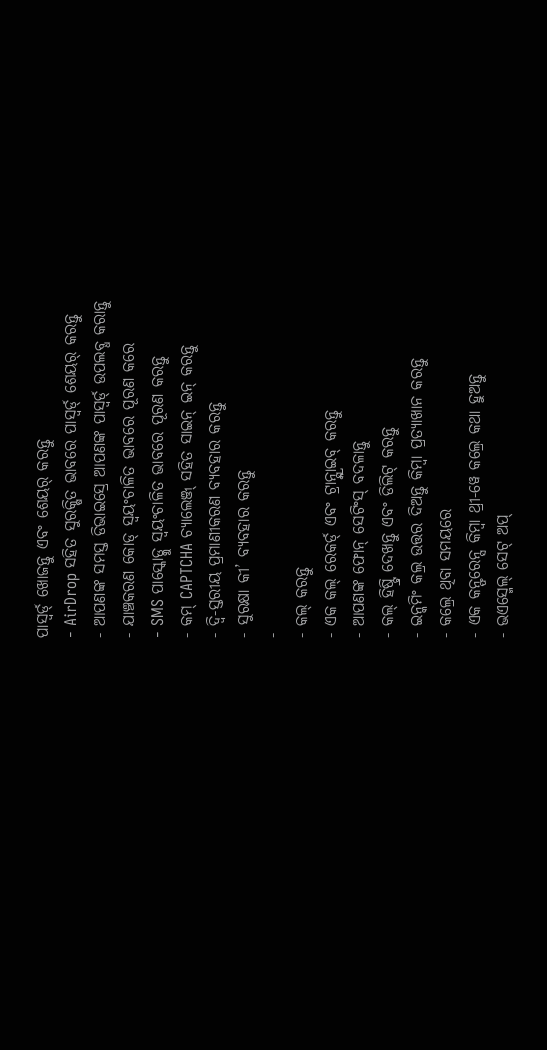ପାସ୍ୱର୍ଡ୍ ଖୋଜନ୍ତୁ ଏବଂ ଶେୟର୍ କରନ୍ତୁ
- AirDrop ସହିତ ସୁରକ୍ଷିତ ଭାବରେ ପାସ୍ୱର୍ଡ୍ ଶେୟର୍ କରନ୍ତୁ
- ଆପଣଙ୍କ ସମସ୍ତ ଡିଭାଇସ୍ରେ ଆପଣଙ୍କ ପାସ୍ୱର୍ଡ୍ ଉପଲବ୍ଧ କରାନ୍ତୁ
- ଯାଞ୍ଚକରଣ କୋଡ୍ ସ୍ୱୟଂଚାଳିତ ଭାବରେ ପୂରଣ କରେ
- SMS ପାସ୍କୋଡ୍କୁ ସ୍ୱୟଂଚାଳିତ ଭାବରେ ପୂରଣ କରନ୍ତୁ
- କମ୍ CAPTCHA ଚ୍ୟାଲେଞ୍ଜ୍ ସହିତ ସାଇନ୍ ଇନ୍ କରନ୍ତୁ
- ଦ୍ୱି-ସ୍ତରୀୟ ପ୍ରମାଣୀକରଣ ବ୍ଯବହାର କରନ୍ତୁ
- ସୁରକ୍ଷା କୀ’ ବ୍ଯବହାର କରନ୍ତୁ
-
- କଲ୍ କରନ୍ତୁ
- ଏକ କଲ୍ ରେକର୍ଡ୍ ଏବଂ ଟ୍ରାନ୍ସ୍କ୍ରାଇବ୍ କରନ୍ତୁ
- ଆପଣଙ୍କ ଫୋନ୍ ସେଟିଂସ୍ ବଦଳାନ୍ତୁ
- କଲ୍ ହିଷ୍ଟ୍ରି ଦେଖନ୍ତୁ ଏବଂ ଡିଲିଟ୍ କରନ୍ତୁ
- ଇନ୍କମିଂ କଲ୍ର ଉତ୍ତର ଦିଅନ୍ତୁ କିମ୍ବା ପ୍ରତ୍ଯାଖାନ କରନ୍ତୁ
- କଲ୍ରେ ଥିବା ସମୟରେ
- ଏକ କନ୍ଫରେନ୍ସ କିମ୍ବା ଥ୍ରୀ-ୱେ କଲ୍ରେ କଥା ହୁଅନ୍ତୁ
- ଭଏସ୍ମେଲ୍ ସେଟ୍ ଅପ୍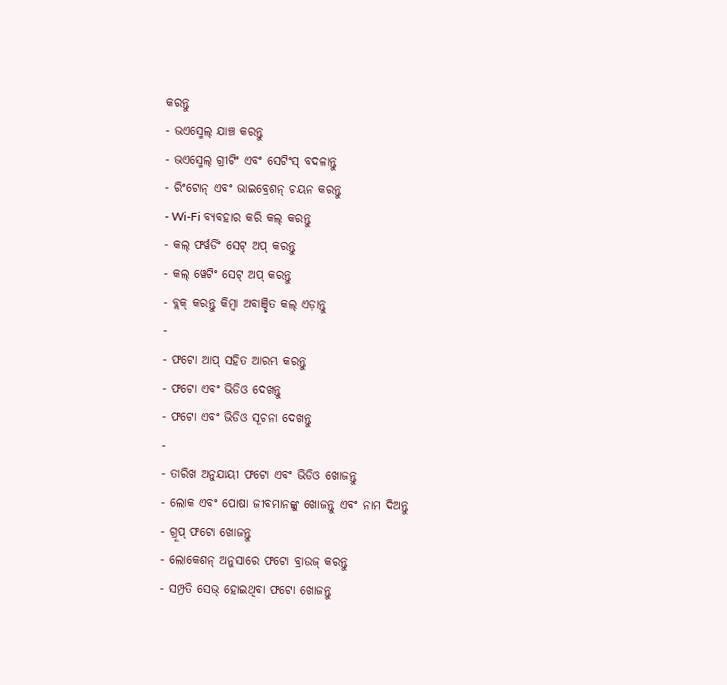କରନ୍ତୁ
- ଭଏସ୍ମେଲ୍ ଯାଞ୍ଚ କରନ୍ତୁ
- ଭଏସ୍ମେଲ୍ ଗ୍ରୀଟିଂ ଏବଂ ସେଟିଂସ୍ ବଦଳାନ୍ତୁ
- ରିଂଟୋନ୍ ଏବଂ ଭାଇବ୍ରେଶନ୍ ଚୟନ କରନ୍ତୁ
- Wi-Fi ବ୍ଯବହାର କରି କଲ୍ କରନ୍ତୁ
- କଲ୍ ଫର୍ୱର୍ଡିଂ ସେଟ୍ ଅପ୍ କରନ୍ତୁ
- କଲ୍ ୱେଟିଂ ସେଟ୍ ଅପ୍ କରନ୍ତୁ
- ବ୍ଲକ୍ କରନ୍ତୁ କିମ୍ବା ଅବାଞ୍ଛିତ କଲ୍ ଏଡ଼ାନ୍ତୁ
-
- ଫଟୋ ଆପ୍ ସହିତ ଆରମ୍ଭ କରନ୍ତୁ
- ଫଟୋ ଏବଂ ଭିଡିଓ ଦେଖନ୍ତୁ
- ଫଟୋ ଏବଂ ଭିଡିଓ ସୂଚନା ଦେଖନ୍ତୁ
-
- ତାରିଖ ଅନୁଯାୟୀ ଫଟୋ ଏବଂ ଭିଡିଓ ଖୋଜନ୍ତୁ
- ଲୋକ ଏବଂ ପୋଷା ଜୀବମାନଙ୍କୁ ଖୋଜନ୍ତୁ ଏବଂ ନାମ ଦିଅନ୍ତୁ
- ଗ୍ରୂପ୍ ଫଟୋ ଖୋଜନ୍ତୁ
- ଲୋକେଶନ୍ ଅନୁସାରେ ଫଟୋ ବ୍ରାଉଜ୍ କରନ୍ତୁ
- ସମ୍ପ୍ରତି ସେଭ୍ ହୋଇଥିବା ଫଟୋ ଖୋଜନ୍ତୁ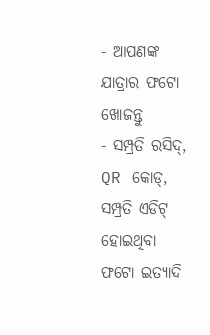- ଆପଣଙ୍କ ଯାତ୍ରାର ଫଟୋ ଖୋଜନ୍ତୁ
- ସମ୍ପ୍ରତି ରସିଦ୍, QR କୋଡ୍, ସମ୍ପ୍ରତି ଏଡିଟ୍ ହୋଇଥିବା ଫଟୋ ଇତ୍ଯାଦି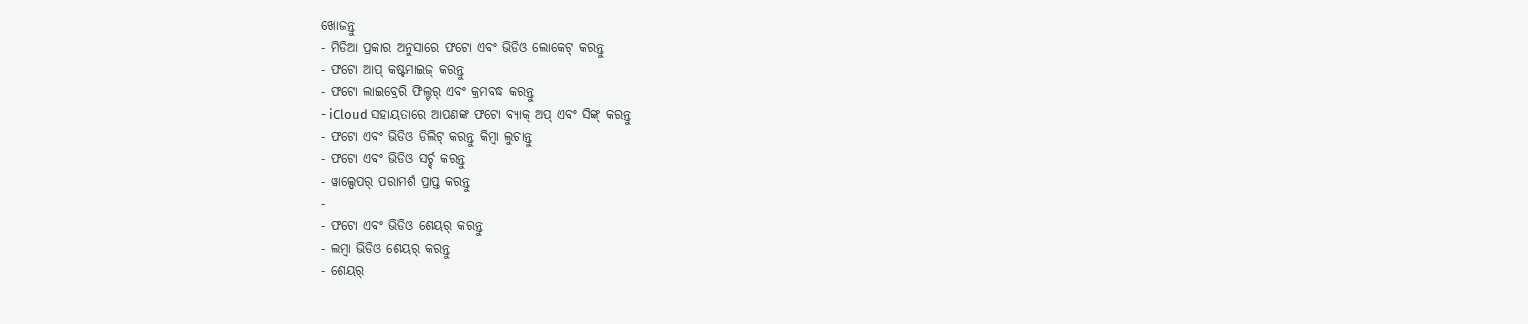ଖୋଜନ୍ତୁ
- ମିଡିଆ ପ୍ରକାର ଅନୁସାରେ ଫଟୋ ଏବଂ ଭିଡିଓ ଲୋକେଟ୍ କରନ୍ତୁ
- ଫଟୋ ଆପ୍ କଷ୍ଟମାଇଜ୍ କରନ୍ତୁ
- ଫଟୋ ଲାଇବ୍ରେରି ଫିଲ୍ଟର୍ ଏବଂ କ୍ରମବଦ୍ଧ କରନ୍ତୁ
- iCloud ସହାୟତାରେ ଆପଣଙ୍କ ଫଟୋ ବ୍ୟାକ୍ ଅପ୍ ଏବଂ ସିଙ୍କ୍ କରନ୍ତୁ
- ଫଟୋ ଏବଂ ଭିଡିଓ ଡିଲିଟ୍ କରନ୍ତୁ କିମ୍ବା ଲୁଚାନ୍ତୁ
- ଫଟୋ ଏବଂ ଭିଡିଓ ସର୍ଚ୍ଚ୍ କରନ୍ତୁ
- ୱାଲ୍ପେପର୍ ପରାମର୍ଶ ପ୍ରାପ୍ତ କରନ୍ତୁ
-
- ଫଟୋ ଏବଂ ଭିଡିଓ ଶେୟର୍ କରନ୍ତୁ
- ଲମ୍ବା ଭିଡିଓ ଶେୟର୍ କରନ୍ତୁ
- ଶେୟର୍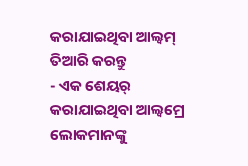କରାଯାଇଥିବା ଆଲ୍ବମ୍ ତିଆରି କରନ୍ତୁ
- ଏକ ଶେୟର୍ କରାଯାଇଥିବା ଆଲ୍ବମ୍ରେ ଲୋକମାନଙ୍କୁ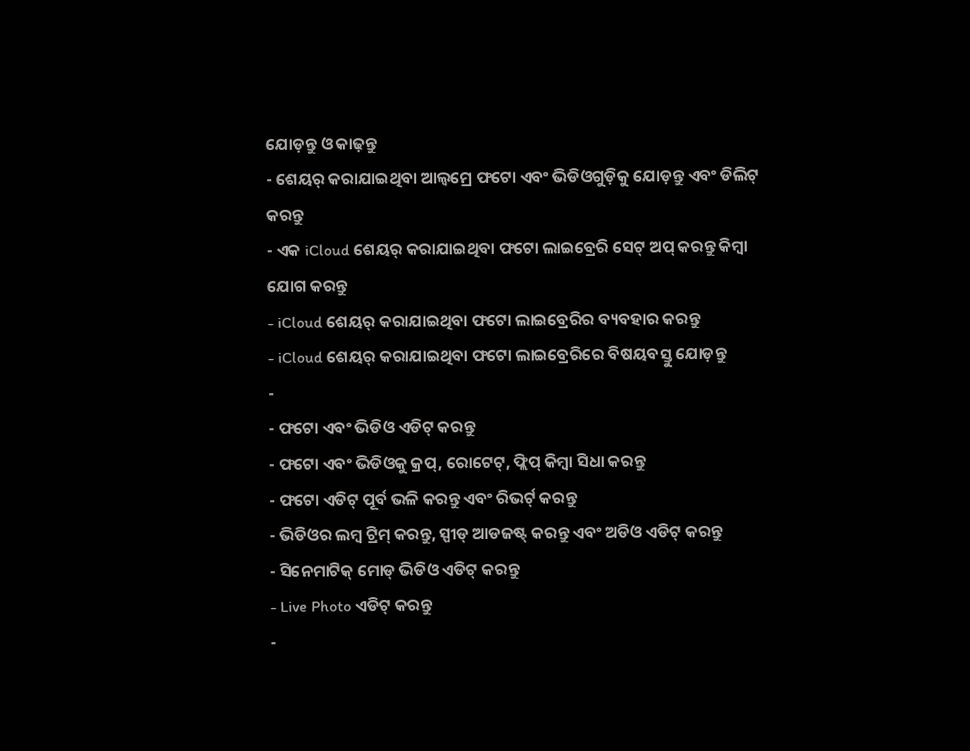ଯୋଡ଼ନ୍ତୁ ଓ କାଢ଼ନ୍ତୁ
- ଶେୟର୍ କରାଯାଇଥିବା ଆଲ୍ବମ୍ରେ ଫଟୋ ଏବଂ ଭିଡିଓଗୁଡ଼ିକୁ ଯୋଡ଼ନ୍ତୁ ଏବଂ ଡିଲିଟ୍ କରନ୍ତୁ
- ଏକ iCloud ଶେୟର୍ କରାଯାଇଥିବା ଫଟୋ ଲାଇବ୍ରେରି ସେଟ୍ ଅପ୍ କରନ୍ତୁ କିମ୍ବା ଯୋଗ କରନ୍ତୁ
- iCloud ଶେୟର୍ କରାଯାଇଥିବା ଫଟୋ ଲାଇବ୍ରେରିର ବ୍ୟବହାର କରନ୍ତୁ
- iCloud ଶେୟର୍ କରାଯାଇଥିବା ଫଟୋ ଲାଇବ୍ରେରିରେ ବିଷୟବସ୍ତୁ ଯୋଡ଼ନ୍ତୁ
-
- ଫଟୋ ଏବଂ ଭିଡିଓ ଏଡିଟ୍ କରନ୍ତୁ
- ଫଟୋ ଏବଂ ଭିଡିଓକୁ କ୍ରପ୍, ରୋଟେଟ୍, ଫ୍ଲିପ୍ କିମ୍ବା ସିଧା କରନ୍ତୁ
- ଫଟୋ ଏଡିଟ୍ ପୂର୍ବ ଭଳି କରନ୍ତୁ ଏବଂ ରିଭର୍ଟ୍ କରନ୍ତୁ
- ଭିଡିଓର ଲମ୍ବ ଟ୍ରିମ୍ କରନ୍ତୁ, ସ୍ପୀଡ୍ ଆଡଜଷ୍ଟ୍ କରନ୍ତୁ ଏବଂ ଅଡିଓ ଏଡିଟ୍ କରନ୍ତୁ
- ସିନେମାଟିକ୍ ମୋଡ୍ ଭିଡିଓ ଏଡିଟ୍ କରନ୍ତୁ
- Live Photo ଏଡିଟ୍ କରନ୍ତୁ
-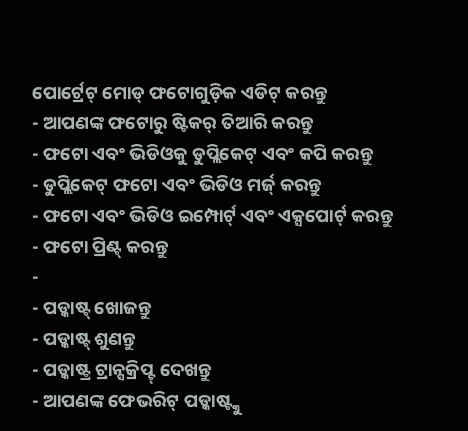ପୋର୍ଟ୍ରେଟ୍ ମୋଡ୍ ଫଟୋଗୁଡ଼ିକ ଏଡିଟ୍ କରନ୍ତୁ
- ଆପଣଙ୍କ ଫଟୋରୁ ଷ୍ଟିକର୍ ତିଆରି କରନ୍ତୁ
- ଫଟୋ ଏବଂ ଭିଡିଓକୁ ଡୁପ୍ଲିକେଟ୍ ଏବଂ କପି କରନ୍ତୁ
- ଡୁପ୍ଲିକେଟ୍ ଫଟୋ ଏବଂ ଭିଡିଓ ମର୍ଜ୍ କରନ୍ତୁ
- ଫଟୋ ଏବଂ ଭିଡିଓ ଇମ୍ପୋର୍ଟ୍ ଏବଂ ଏକ୍ସପୋର୍ଟ୍ କରନ୍ତୁ
- ଫଟୋ ପ୍ରିଣ୍ଟ୍ କରନ୍ତୁ
-
- ପଡ୍କାଷ୍ଟ୍ ଖୋଜନ୍ତୁ
- ପଡ୍କାଷ୍ଟ୍ ଶୁଣନ୍ତୁ
- ପଡ୍କାଷ୍ଟ୍ର ଟ୍ରାନ୍ସକ୍ରିପ୍ଟ୍ ଦେଖନ୍ତୁ
- ଆପଣଙ୍କ ଫେଭରିଟ୍ ପଡ୍କାଷ୍ଟ୍କୁ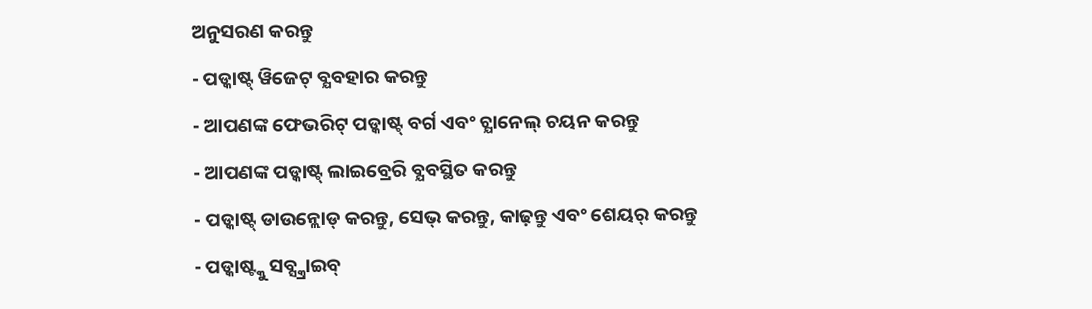ଅନୁସରଣ କରନ୍ତୁ
- ପଡ୍କାଷ୍ଟ୍ ୱିଜେଟ୍ ବ୍ଯବହାର କରନ୍ତୁ
- ଆପଣଙ୍କ ଫେଭରିଟ୍ ପଡ୍କାଷ୍ଟ୍ ବର୍ଗ ଏବଂ ଚ୍ଯାନେଲ୍ ଚୟନ କରନ୍ତୁ
- ଆପଣଙ୍କ ପଡ୍କାଷ୍ଟ୍ ଲାଇବ୍ରେରି ବ୍ଯବସ୍ଥିତ କରନ୍ତୁ
- ପଡ୍କାଷ୍ଟ୍ ଡାଉନ୍ଲୋଡ୍ କରନ୍ତୁ, ସେଭ୍ କରନ୍ତୁ, କାଢ଼ନ୍ତୁ ଏବଂ ଶେୟର୍ କରନ୍ତୁ
- ପଡ୍କାଷ୍ଟ୍କୁ ସବ୍ସ୍କ୍ରାଇବ୍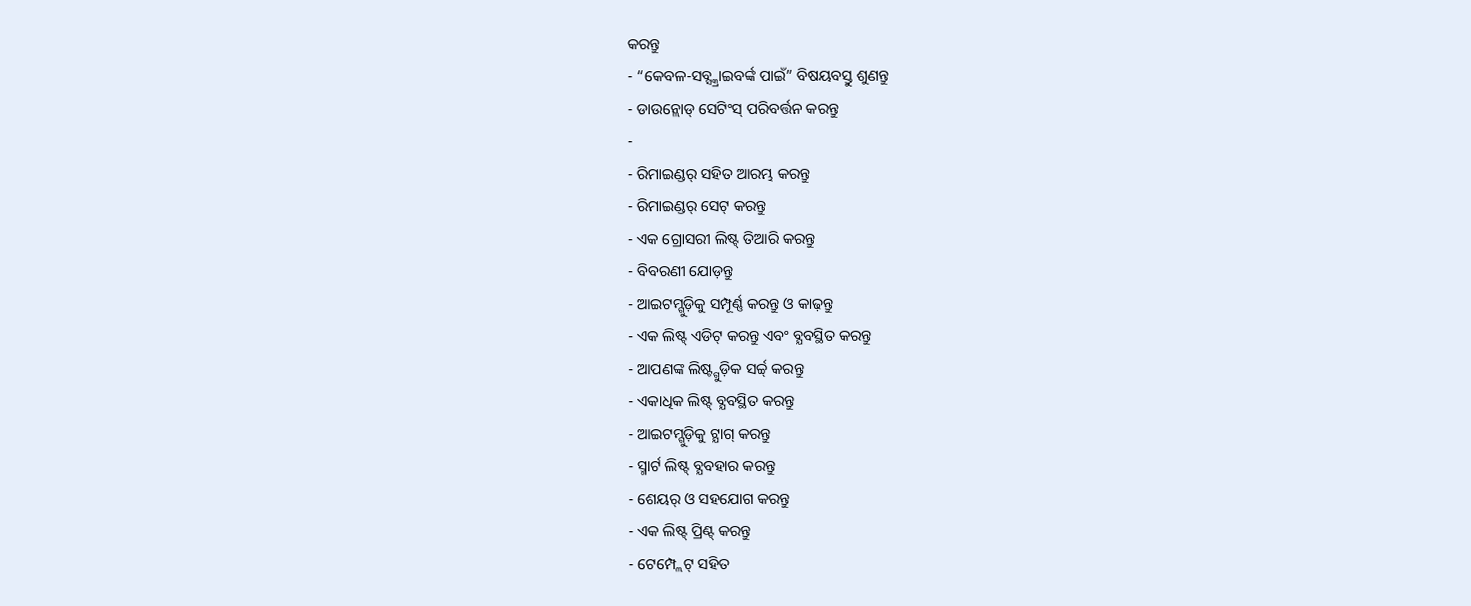କରନ୍ତୁ
- “କେବଳ-ସବ୍ସ୍କ୍ରାଇବର୍ଙ୍କ ପାଇଁ” ବିଷୟବସ୍ତୁ ଶୁଣନ୍ତୁ
- ଡାଉନ୍ଲୋଡ୍ ସେଟିଂସ୍ ପରିବର୍ତ୍ତନ କରନ୍ତୁ
-
- ରିମାଇଣ୍ଡର୍ ସହିତ ଆରମ୍ଭ କରନ୍ତୁ
- ରିମାଇଣ୍ଡର୍ ସେଟ୍ କରନ୍ତୁ
- ଏକ ଗ୍ରୋସରୀ ଲିଷ୍ଟ୍ ତିଆରି କରନ୍ତୁ
- ବିବରଣୀ ଯୋଡ଼ନ୍ତୁ
- ଆଇଟମ୍ଗୁଡ଼ିକୁ ସମ୍ପୂର୍ଣ୍ଣ କରନ୍ତୁ ଓ କାଢ଼ନ୍ତୁ
- ଏକ ଲିଷ୍ଟ୍ ଏଡିଟ୍ କରନ୍ତୁ ଏବଂ ବ୍ଯବସ୍ଥିତ କରନ୍ତୁ
- ଆପଣଙ୍କ ଲିଷ୍ଟ୍ଗୁଡ଼ିକ ସର୍ଚ୍ଚ୍ କରନ୍ତୁ
- ଏକାଧିକ ଲିଷ୍ଟ୍ ବ୍ଯବସ୍ଥିତ କରନ୍ତୁ
- ଆଇଟମ୍ଗୁଡ଼ିକୁ ଟ୍ଯାଗ୍ କରନ୍ତୁ
- ସ୍ମାର୍ଟ ଲିଷ୍ଟ୍ ବ୍ଯବହାର କରନ୍ତୁ
- ଶେୟର୍ ଓ ସହଯୋଗ କରନ୍ତୁ
- ଏକ ଲିଷ୍ଟ୍ ପ୍ରିଣ୍ଟ୍ କରନ୍ତୁ
- ଟେମ୍ପ୍ଲେଟ୍ ସହିତ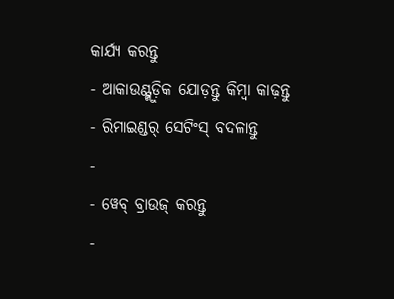କାର୍ଯ୍ୟ କରନ୍ତୁ
- ଆକାଉଣ୍ଟ୍ଗୁଡ଼ିକ ଯୋଡ଼ନ୍ତୁ କିମ୍ବା କାଢ଼ନ୍ତୁ
- ରିମାଇଣ୍ଡର୍ ସେଟିଂସ୍ ବଦଳାନ୍ତୁ
-
- ୱେବ୍ ବ୍ରାଉଜ୍ କରନ୍ତୁ
-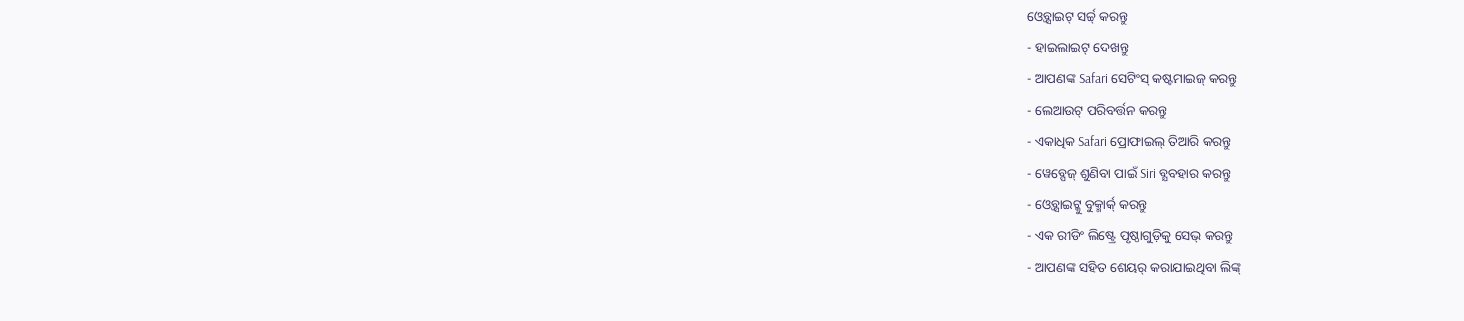ଓ୍ବେବ୍ସାଇଟ୍ ସର୍ଚ୍ଚ୍ କରନ୍ତୁ
- ହାଇଲାଇଟ୍ ଦେଖନ୍ତୁ
- ଆପଣଙ୍କ Safari ସେଟିଂସ୍ କଷ୍ଟମାଇଜ୍ କରନ୍ତୁ
- ଲେଆଉଟ୍ ପରିବର୍ତ୍ତନ କରନ୍ତୁ
- ଏକାଧିକ Safari ପ୍ରୋଫାଇଲ୍ ତିଆରି କରନ୍ତୁ
- ୱେବ୍ପେଜ୍ ଶୁଣିବା ପାଇଁ Siri ବ୍ଯବହାର କରନ୍ତୁ
- ଓ୍ବେବ୍ସାଇଟ୍କୁ ବୁକ୍ମାର୍କ୍ କରନ୍ତୁ
- ଏକ ରୀଡିଂ ଲିଷ୍ଟ୍ରେ ପୃଷ୍ଠାଗୁଡ଼ିକୁ ସେଭ୍ କରନ୍ତୁ
- ଆପଣଙ୍କ ସହିତ ଶେୟର୍ କରାଯାଇଥିବା ଲିଙ୍କ୍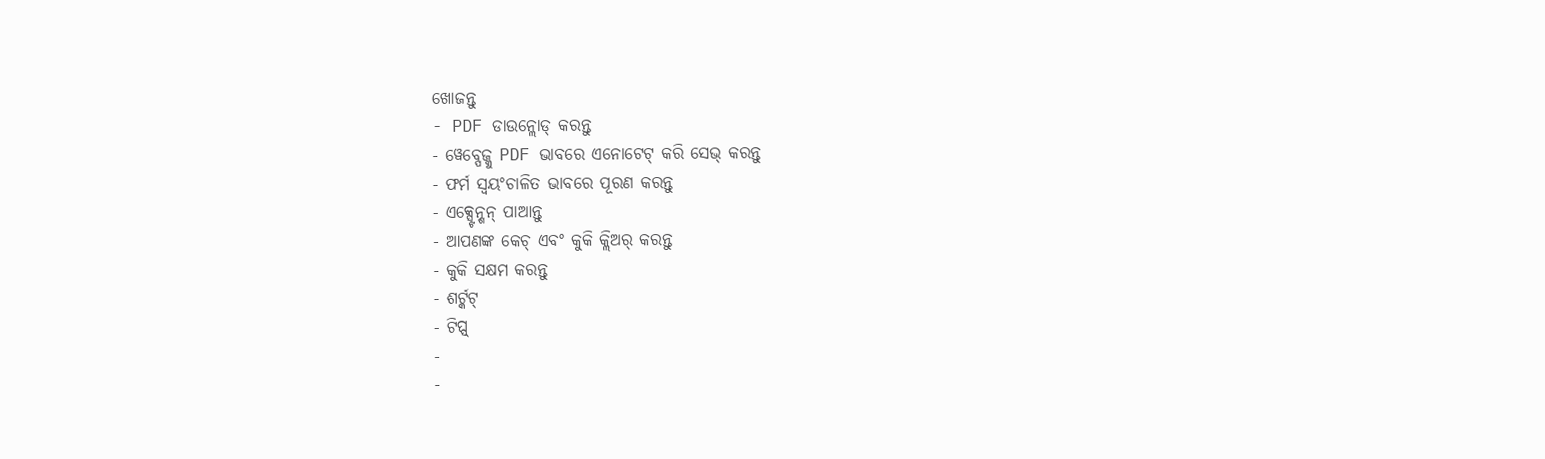ଖୋଜନ୍ତୁ
- PDF ଡାଉନ୍ଲୋଡ୍ କରନ୍ତୁ
- ୱେବ୍ପେଜ୍କୁ PDF ଭାବରେ ଏନୋଟେଟ୍ କରି ସେଭ୍ କରନ୍ତୁ
- ଫର୍ମ ସ୍ୱୟଂଚାଳିତ ଭାବରେ ପୂରଣ କରନ୍ତୁ
- ଏକ୍ସ୍ଟେନ୍ଶନ୍ ପାଆନ୍ତୁ
- ଆପଣଙ୍କ କେଚ୍ ଏବଂ କୁକି କ୍ଲିଅର୍ କରନ୍ତୁ
- କୁକି ସକ୍ଷମ କରନ୍ତୁ
- ଶର୍ଟ୍କଟ୍
- ଟିପ୍ସ୍
-
-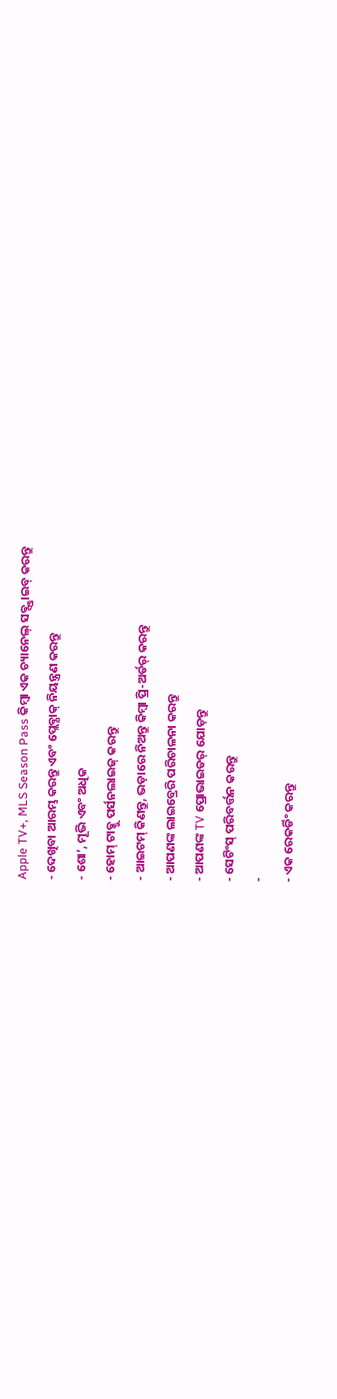Apple TV+, MLS Season Pass କିମ୍ବା ଏକ ଚ୍ୟାନେଲ୍ ସବ୍ସ୍କ୍ରାଇବ୍ କରନ୍ତୁ
- ଦେଖିବା ଆରମ୍ଭ କରନ୍ତୁ ଏବଂ ପ୍ଲେବ୍ଯାକ୍ ନିୟନ୍ତ୍ରଣ କରନ୍ତୁ
- ଶୋ’, ମୂଭି ଏବଂ ଅଧିକ
- ହୋମ୍ ଟାବ୍କୁ ପର୍ସନଲାଇଜ୍ କରନ୍ତୁ
- ଆଇଟମ୍ କିଣନ୍ତୁ, ଭଡ଼ାରେ ନିଅନ୍ତୁ କିମ୍ବା ପ୍ରି-ଅର୍ଡର୍ କରନ୍ତୁ
- ଆପଣଙ୍କ ଲାଇବ୍ରେରି ପରିଚାଳନା କରନ୍ତୁ
- ଆପଣଙ୍କ TV ପ୍ରୋଭାଇଡର୍ ଯୋଡ଼ନ୍ତୁ
- ସେଟିଂସ୍ ପରିବର୍ତ୍ତନ କରନ୍ତୁ
-
- ଏକ ରେକର୍ଡିଂ କରନ୍ତୁ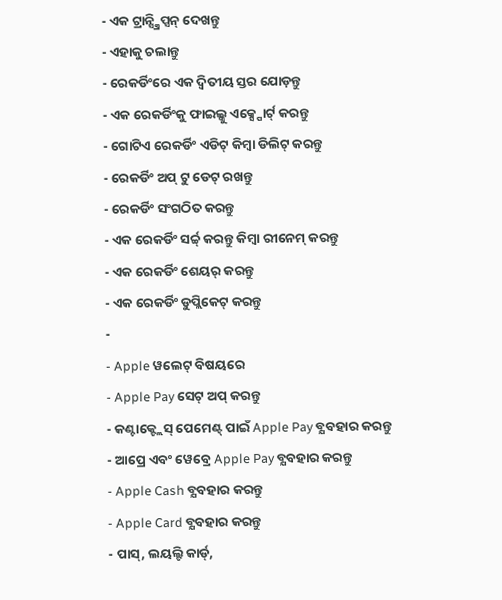- ଏକ ଟ୍ରାନ୍ସ୍କ୍ରିପ୍ସନ୍ ଦେଖନ୍ତୁ
- ଏହାକୁ ଚଲାନ୍ତୁ
- ରେକର୍ଡିଂରେ ଏକ ଦ୍ବିତୀୟ ସ୍ତର ଯୋଡ଼ନ୍ତୁ
- ଏକ ରେକର୍ଡିଂକୁ ଫାଇଲ୍କୁ ଏକ୍ସ୍ପୋର୍ଟ୍ କରନ୍ତୁ
- ଗୋଟିଏ ରେକର୍ଡିଂ ଏଡିଟ୍ କିମ୍ବା ଡିଲିଟ୍ କରନ୍ତୁ
- ରେକର୍ଡିଂ ଅପ୍ ଟୁ ଡେଟ୍ ରଖନ୍ତୁ
- ରେକର୍ଡିଂ ସଂଗଠିତ କରନ୍ତୁ
- ଏକ ରେକର୍ଡିଂ ସର୍ଚ୍ଚ୍ କରନ୍ତୁ କିମ୍ବା ରୀନେମ୍ କରନ୍ତୁ
- ଏକ ରେକର୍ଡିଂ ଶେୟର୍ କରନ୍ତୁ
- ଏକ ରେକର୍ଡିଂ ଡୁପ୍ଲିକେଟ୍ କରନ୍ତୁ
-
- Apple ୱଲେଟ୍ ବିଷୟରେ
- Apple Pay ସେଟ୍ ଅପ୍ କରନ୍ତୁ
- କଣ୍ଟାକ୍ଟ୍ଲେସ୍ ପେମେଣ୍ଟ୍ ପାଇଁ Apple Pay ବ୍ଯବହାର କରନ୍ତୁ
- ଆପ୍ରେ ଏବଂ ୱେବ୍ରେ Apple Pay ବ୍ଯବହାର କରନ୍ତୁ
- Apple Cash ବ୍ଯବହାର କରନ୍ତୁ
- Apple Card ବ୍ଯବହାର କରନ୍ତୁ
- ପାସ୍, ଲୟଲ୍ଟି କାର୍ଡ୍,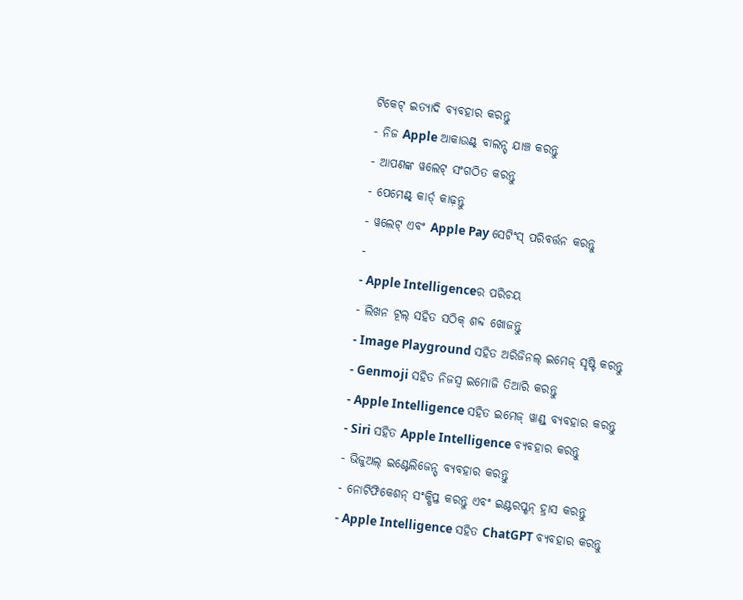ଟିକେଟ୍ ଇତ୍ଯାଦି ବ୍ଯବହାର କରନ୍ତୁ
- ନିଜ Apple ଆକାଉଣ୍ଟ୍ ବାଲନ୍ସ୍ ଯାଞ୍ଚ କରନ୍ତୁ
- ଆପଣଙ୍କ ୱଲେଟ୍ ସଂଗଠିତ କରନ୍ତୁ
- ପେମେଣ୍ଟ୍ କାର୍ଡ୍ କାଢ଼ନ୍ତୁ
- ୱଲେଟ୍ ଏବଂ Apple Pay ସେଟିଂସ୍ ପରିବର୍ତ୍ତନ କରନ୍ତୁ
-
- Apple Intelligenceର ପରିଚୟ
- ଲିଖନ ଟୂଲ୍ ସହିତ ସଠିକ୍ ଶବ୍ଦ ଖୋଜନ୍ତୁ
- Image Playground ସହିତ ଅରିଜିନଲ୍ ଇମେଜ୍ ସୃଷ୍ଟି କରନ୍ତୁ
- Genmoji ସହିତ ନିଜସ୍ୱ ଇମୋଜି ତିଆରି କରନ୍ତୁ
- Apple Intelligence ସହିତ ଇମେଜ୍ ୱାଣ୍ଡ୍ ବ୍ଯବହାର କରନ୍ତୁ
- Siri ସହିତ Apple Intelligence ବ୍ଯବହାର କରନ୍ତୁ
- ଭିଜୁଅଲ୍ ଇଣ୍ଟେଲିଜେନ୍ସ୍ ବ୍ଯବହାର କରନ୍ତୁ
- ନୋଟିଫିକେଶନ୍ ସଂକ୍ଷିପ୍ତ କରନ୍ତୁ ଏବଂ ଇଣ୍ଟରପ୍ଶନ୍ ହ୍ରାସ କରନ୍ତୁ
- Apple Intelligence ସହିତ ChatGPT ବ୍ଯବହାର କରନ୍ତୁ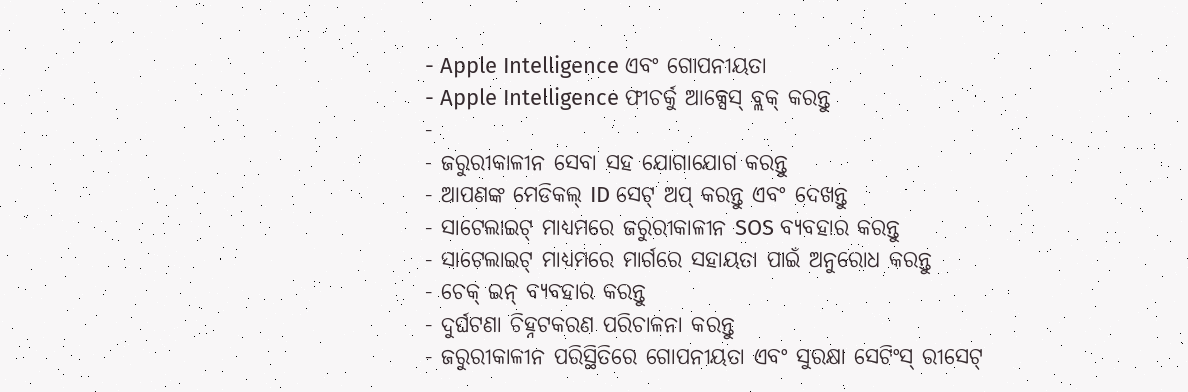- Apple Intelligence ଏବଂ ଗୋପନୀୟତା
- Apple Intelligence ଫୀଚର୍କୁ ଆକ୍ସେସ୍ ବ୍ଲକ୍ କରନ୍ତୁ
-
- ଜରୁରୀକାଳୀନ ସେବା ସହ ଯୋଗାଯୋଗ କରନ୍ତୁ
- ଆପଣଙ୍କ ମେଡିକଲ୍ ID ସେଟ୍ ଅପ୍ କରନ୍ତୁ ଏବଂ ଦେଖନ୍ତୁ
- ସାଟେଲାଇଟ୍ ମାଧ୍ୟମରେ ଜରୁରୀକାଳୀନ SOS ବ୍ଯବହାର କରନ୍ତୁ
- ସାଟେଲାଇଟ୍ ମାଧ୍ୟମରେ ମାର୍ଗରେ ସହାୟତା ପାଇଁ ଅନୁରୋଧ କରନ୍ତୁ
- ଚେକ୍ ଇନ୍ ବ୍ଯବହାର କରନ୍ତୁ
- ଦୁର୍ଘଟଣା ଚିହ୍ନଟକରଣ ପରିଚାଳନା କରନ୍ତୁ
- ଜରୁରୀକାଳୀନ ପରିସ୍ଥିତିରେ ଗୋପନୀୟତା ଏବଂ ସୁରକ୍ଷା ସେଟିଂସ୍ ରୀସେଟ୍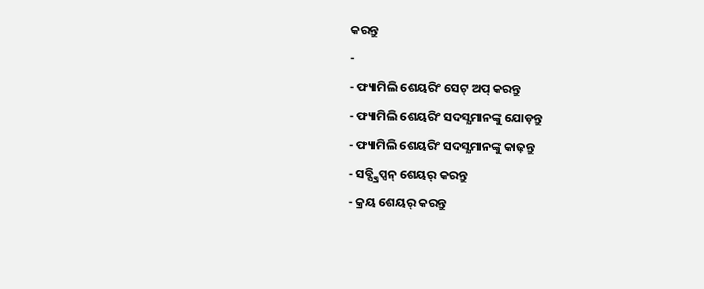କରନ୍ତୁ
-
- ଫ୍ୟାମିଲି ଶେୟରିଂ ସେଟ୍ ଅପ୍ କରନ୍ତୁ
- ଫ୍ୟାମିଲି ଶେୟରିଂ ସଦସ୍ଯମାନଙ୍କୁ ଯୋଡ଼ନ୍ତୁ
- ଫ୍ୟାମିଲି ଶେୟରିଂ ସଦସ୍ଯମାନଙ୍କୁ କାଢ଼ନ୍ତୁ
- ସବ୍ସ୍କ୍ରିପ୍ସନ୍ ଶେୟର୍ କରନ୍ତୁ
- କ୍ରୟ ଶେୟର୍ କରନ୍ତୁ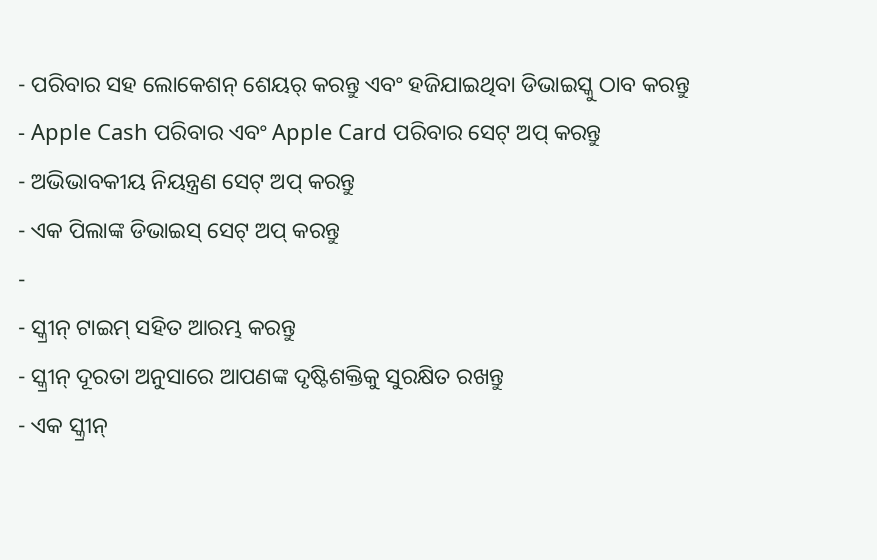- ପରିବାର ସହ ଲୋକେଶନ୍ ଶେୟର୍ କରନ୍ତୁ ଏବଂ ହଜିଯାଇଥିବା ଡିଭାଇସ୍କୁ ଠାବ କରନ୍ତୁ
- Apple Cash ପରିବାର ଏବଂ Apple Card ପରିବାର ସେଟ୍ ଅପ୍ କରନ୍ତୁ
- ଅଭିଭାବକୀୟ ନିୟନ୍ତ୍ରଣ ସେଟ୍ ଅପ୍ କରନ୍ତୁ
- ଏକ ପିଲାଙ୍କ ଡିଭାଇସ୍ ସେଟ୍ ଅପ୍ କରନ୍ତୁ
-
- ସ୍କ୍ରୀନ୍ ଟାଇମ୍ ସହିତ ଆରମ୍ଭ କରନ୍ତୁ
- ସ୍କ୍ରୀନ୍ ଦୂରତା ଅନୁସାରେ ଆପଣଙ୍କ ଦୃଷ୍ଟିଶକ୍ତିକୁ ସୁରକ୍ଷିତ ରଖନ୍ତୁ
- ଏକ ସ୍କ୍ରୀନ୍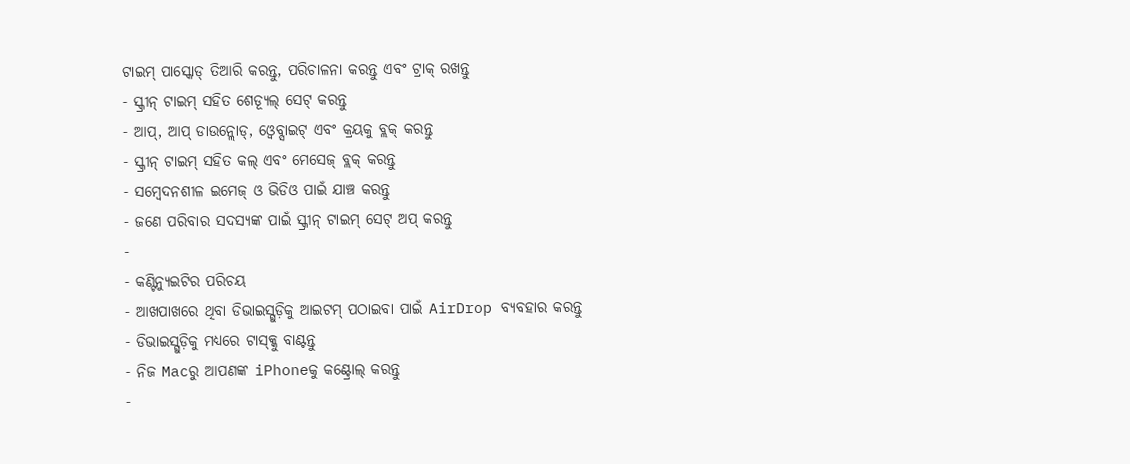ଟାଇମ୍ ପାସ୍କୋଡ୍ ତିଆରି କରନ୍ତୁ, ପରିଚାଳନା କରନ୍ତୁ ଏବଂ ଟ୍ରାକ୍ ରଖନ୍ତୁ
- ସ୍କ୍ରୀନ୍ ଟାଇମ୍ ସହିତ ଶେଡ୍ଯୂଲ୍ ସେଟ୍ କରନ୍ତୁ
- ଆପ୍, ଆପ୍ ଡାଉନ୍ଲୋଡ୍, ଓ୍ବେବ୍ସାଇଟ୍ ଏବଂ କ୍ରୟକୁ ବ୍ଲକ୍ କରନ୍ତୁ
- ସ୍କ୍ରୀନ୍ ଟାଇମ୍ ସହିତ କଲ୍ ଏବଂ ମେସେଜ୍ ବ୍ଲକ୍ କରନ୍ତୁ
- ସମ୍ବେଦନଶୀଳ ଇମେଜ୍ ଓ ଭିଡିଓ ପାଇଁ ଯାଞ୍ଚ କରନ୍ତୁ
- ଜଣେ ପରିବାର ସଦସ୍ଯଙ୍କ ପାଇଁ ସ୍କ୍ରୀନ୍ ଟାଇମ୍ ସେଟ୍ ଅପ୍ କରନ୍ତୁ
-
- କଣ୍ଟିନ୍ୟୁଇଟିର ପରିଚୟ
- ଆଖପାଖରେ ଥିବା ଡିଭାଇସ୍ଗୁଡ଼ିକୁ ଆଇଟମ୍ ପଠାଇବା ପାଇଁ AirDrop ବ୍ୟବହାର କରନ୍ତୁ
- ଡିଭାଇସ୍ଗୁଡ଼ିକୁ ମଧ୍ଯରେ ଟାସ୍କ୍କୁ ବାଣ୍ଟନ୍ତୁ
- ନିଜ Macରୁ ଆପଣଙ୍କ iPhoneକୁ କଣ୍ଟ୍ରୋଲ୍ କରନ୍ତୁ
-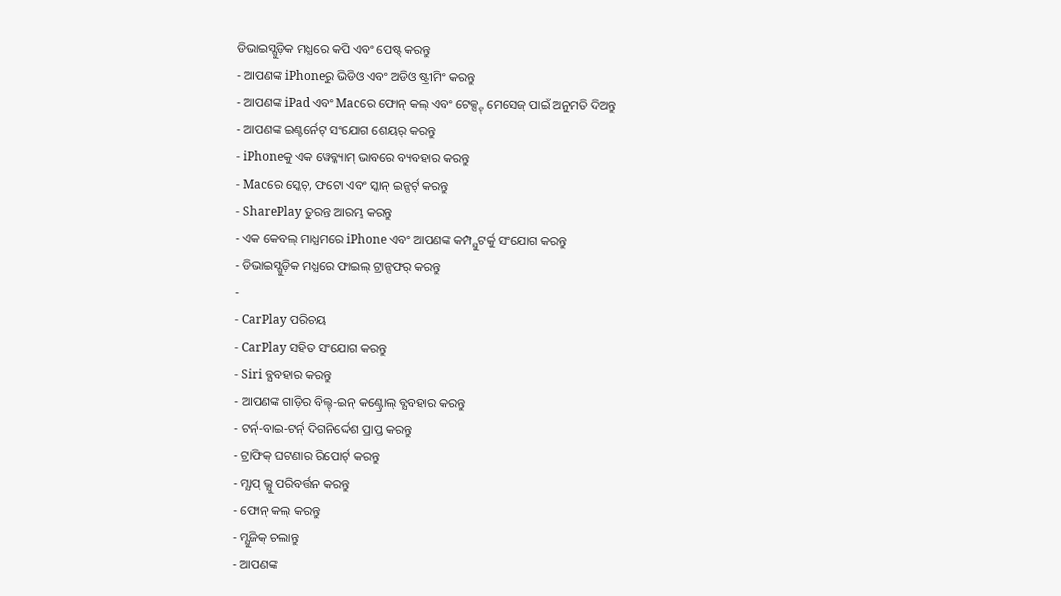ଡିଭାଇସ୍ଗୁଡ଼ିକ ମଧ୍ଯରେ କପି ଏବଂ ପେଷ୍ଟ୍ କରନ୍ତୁ
- ଆପଣଙ୍କ iPhoneରୁ ଭିଡିଓ ଏବଂ ଅଡିଓ ଷ୍ଟ୍ରୀମିଂ କରନ୍ତୁ
- ଆପଣଙ୍କ iPad ଏବଂ Macରେ ଫୋନ୍ କଲ୍ ଏବଂ ଟେକ୍ସ୍ଟ୍ ମେସେଜ୍ ପାଇଁ ଅନୁମତି ଦିଅନ୍ତୁ
- ଆପଣଙ୍କ ଇଣ୍ଟର୍ନେଟ୍ ସଂଯୋଗ ଶେୟର୍ କରନ୍ତୁ
- iPhoneକୁ ଏକ ୱେବ୍କ୍ୟାମ୍ ଭାବରେ ବ୍ୟବହାର କରନ୍ତୁ
- Macରେ ସ୍କେଚ୍, ଫଟୋ ଏବଂ ସ୍କାନ୍ ଇନ୍ସର୍ଟ୍ କରନ୍ତୁ
- SharePlay ତୁରନ୍ତ ଆରମ୍ଭ କରନ୍ତୁ
- ଏକ କେବଲ୍ ମାଧ୍ଯମରେ iPhone ଏବଂ ଆପଣଙ୍କ କମ୍ପ୍ଯୁଟର୍କୁ ସଂଯୋଗ କରନ୍ତୁ
- ଡିଭାଇସ୍ଗୁଡ଼ିକ ମଧ୍ଯରେ ଫାଇଲ୍ ଟ୍ରାନ୍ସଫର୍ କରନ୍ତୁ
-
- CarPlay ପରିଚୟ
- CarPlay ସହିତ ସଂଯୋଗ କରନ୍ତୁ
- Siri ବ୍ଯବହାର କରନ୍ତୁ
- ଆପଣଙ୍କ ଗାଡ଼ିର ବିଲ୍ଟ୍-ଇନ୍ କଣ୍ଟ୍ରୋଲ୍ ବ୍ଯବହାର କରନ୍ତୁ
- ଟର୍ନ୍-ବାଇ-ଟର୍ନ୍ ଦିଗନିର୍ଦ୍ଦେଶ ପ୍ରାପ୍ତ କରନ୍ତୁ
- ଟ୍ରାଫିକ୍ ଘଟଣାର ରିପୋର୍ଟ୍ କରନ୍ତୁ
- ମ୍ଯାପ୍ ଭ୍ଯୁ ପରିବର୍ତ୍ତନ କରନ୍ତୁ
- ଫୋନ୍ କଲ୍ କରନ୍ତୁ
- ମ୍ଯୁଜିକ୍ ଚଲାନ୍ତୁ
- ଆପଣଙ୍କ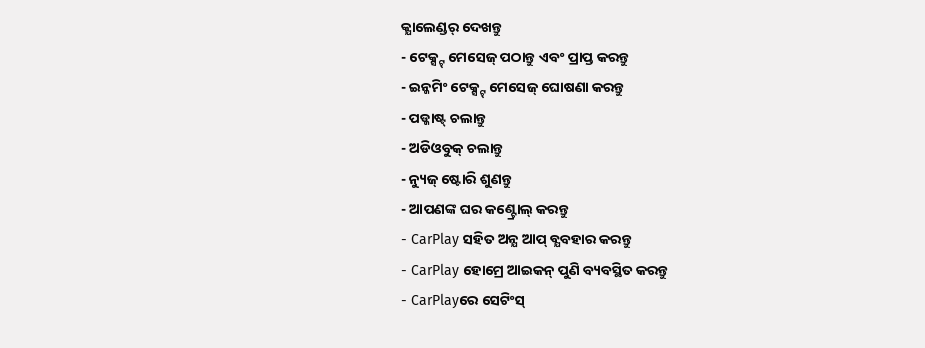କ୍ଯାଲେଣ୍ଡର୍ ଦେଖନ୍ତୁ
- ଟେକ୍ସ୍ଟ୍ ମେସେଜ୍ ପଠାନ୍ତୁ ଏବଂ ପ୍ରାପ୍ତ କରନ୍ତୁ
- ଇନ୍କମିଂ ଟେକ୍ସ୍ଟ୍ ମେସେଜ୍ ଘୋଷଣା କରନ୍ତୁ
- ପଡ୍କାଷ୍ଟ୍ ଚଲାନ୍ତୁ
- ଅଡିଓବୁକ୍ ଚଲାନ୍ତୁ
- ନ୍ୟୁଜ୍ ଷ୍ଟୋରି ଶୁଣନ୍ତୁ
- ଆପଣଙ୍କ ଘର କଣ୍ଟ୍ରୋଲ୍ କରନ୍ତୁ
- CarPlay ସହିତ ଅନ୍ଯ ଆପ୍ ବ୍ଯବହାର କରନ୍ତୁ
- CarPlay ହୋମ୍ରେ ଆଇକନ୍ ପୁଣି ବ୍ୟବସ୍ଥିତ କରନ୍ତୁ
- CarPlayରେ ସେଟିଂସ୍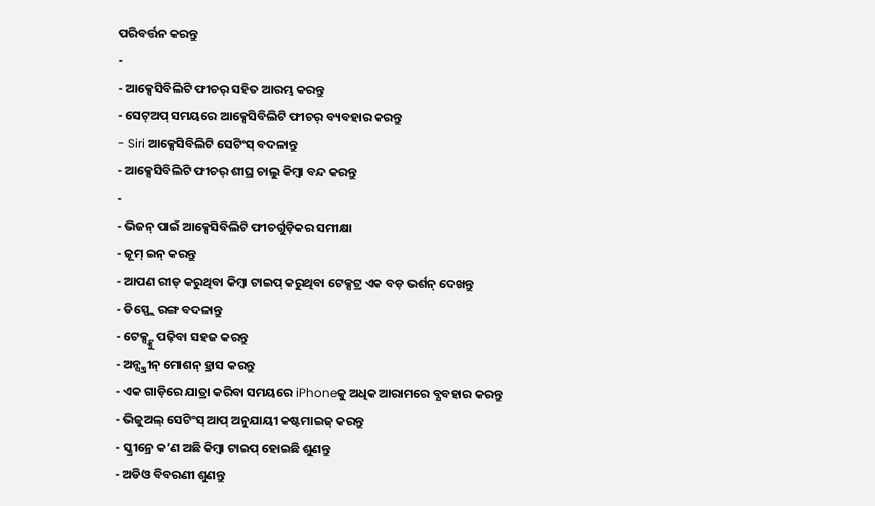ପରିବର୍ତ୍ତନ କରନ୍ତୁ
-
- ଆକ୍ସେସିବିଲିଟି ଫୀଚର୍ ସହିତ ଆରମ୍ଭ କରନ୍ତୁ
- ସେଟ୍ଅପ୍ ସମୟରେ ଆକ୍ସେସିବିଲିଟି ଫୀଚର୍ ବ୍ୟବହାର କରନ୍ତୁ
- Siri ଆକ୍ସେସିବିଲିଟି ସେଟିଂସ୍ ବଦଳାନ୍ତୁ
- ଆକ୍ସେସିବିଲିଟି ଫୀଚର୍ ଶୀଘ୍ର ଚାଲୁ କିମ୍ବା ବନ୍ଦ କରନ୍ତୁ
-
- ଭିଜନ୍ ପାଇଁ ଆକ୍ସେସିବିଲିଟି ଫୀଚର୍ଗୁଡ଼ିକର ସମୀକ୍ଷା
- ଜୂମ୍ ଇନ୍ କରନ୍ତୁ
- ଆପଣ ରୀଡ୍ କରୁଥିବା କିମ୍ବା ଟାଇପ୍ କରୁଥିବା ଟେକ୍ସଟ୍ର ଏକ ବଡ଼ ଭର୍ଶନ୍ ଦେଖନ୍ତୁ
- ଡିସ୍ପ୍ଲେ ରଙ୍ଗ ବଦଳାନ୍ତୁ
- ଟେକ୍ସ୍ଟ୍କୁ ପଢ଼ିବା ସହଜ କରନ୍ତୁ
- ଅନ୍ସ୍କ୍ରୀନ୍ ମୋଶନ୍ ହ୍ରାସ କରନ୍ତୁ
- ଏକ ଗାଡ଼ିରେ ଯାତ୍ରା କରିବା ସମୟରେ iPhoneକୁ ଅଧିକ ଆରାମରେ ବ୍ଯବହାର କରନ୍ତୁ
- ଭିଜୁଅଲ୍ ସେଟିଂସ୍ ଆପ୍ ଅନୁଯାୟୀ କଷ୍ଟମାଇଜ୍ କରନ୍ତୁ
- ସ୍କ୍ରୀନ୍ରେ କ’ଣ ଅଛି କିମ୍ବା ଟାଇପ୍ ହୋଇଛି ଶୁଣନ୍ତୁ
- ଅଡିଓ ବିବରଣୀ ଶୁଣନ୍ତୁ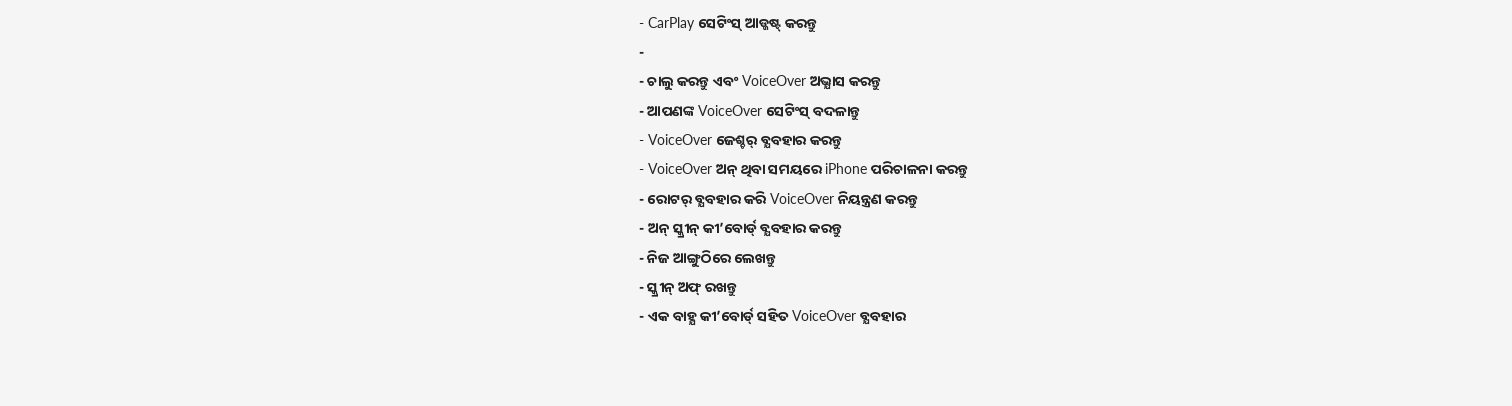- CarPlay ସେଟିଂସ୍ ଆଡ୍ଜଷ୍ଟ୍ କରନ୍ତୁ
-
- ଚାଲୁ କରନ୍ତୁ ଏବଂ VoiceOver ଅଭ୍ଯାସ କରନ୍ତୁ
- ଆପଣଙ୍କ VoiceOver ସେଟିଂସ୍ ବଦଳାନ୍ତୁ
- VoiceOver ଜେଶ୍ଚର୍ ବ୍ଯବହାର କରନ୍ତୁ
- VoiceOver ଅନ୍ ଥିବା ସମୟରେ iPhone ପରିଚାଳନା କରନ୍ତୁ
- ରୋଟର୍ ବ୍ଯବହାର କରି VoiceOver ନିୟନ୍ତ୍ରଣ କରନ୍ତୁ
- ଅନ୍ ସ୍କ୍ରୀନ୍ କୀ’ବୋର୍ଡ୍ ବ୍ଯବହାର କରନ୍ତୁ
- ନିଜ ଆଙ୍ଗୁଠିରେ ଲେଖନ୍ତୁ
- ସ୍କ୍ରୀନ୍ ଅଫ୍ ରଖନ୍ତୁ
- ଏକ ବାହ୍ଯ କୀ’ବୋର୍ଡ୍ ସହିତ VoiceOver ବ୍ଯବହାର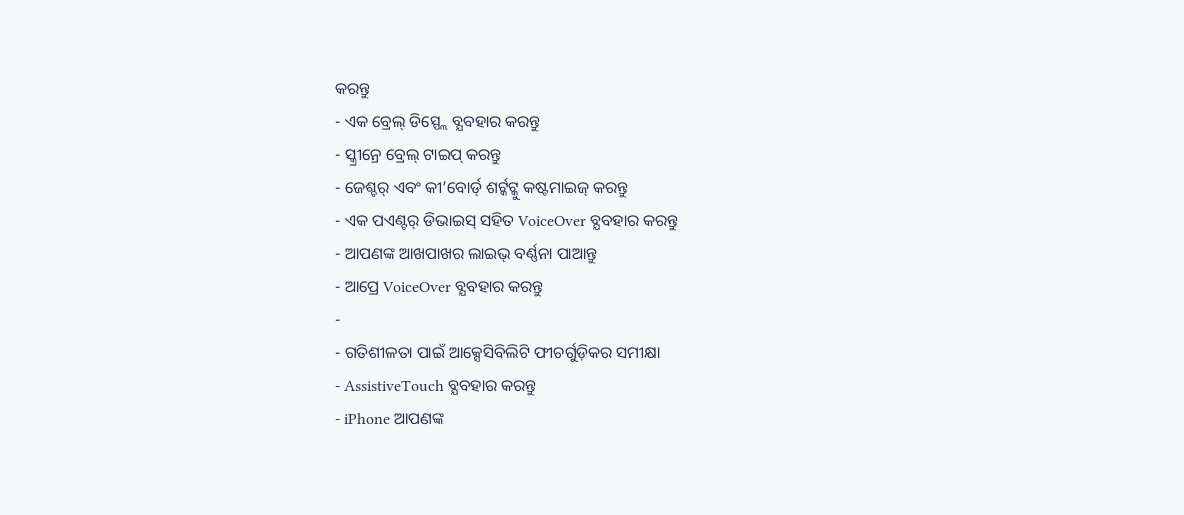କରନ୍ତୁ
- ଏକ ବ୍ରେଲ୍ ଡିସ୍ପ୍ଲେ ବ୍ଯବହାର କରନ୍ତୁ
- ସ୍କ୍ରୀନ୍ରେ ବ୍ରେଲ୍ ଟାଇପ୍ କରନ୍ତୁ
- ଜେଶ୍ଚର୍ ଏବଂ କୀ’ବୋର୍ଡ୍ ଶର୍ଟ୍କଟ୍କୁ କଷ୍ଟମାଇଜ୍ କରନ୍ତୁ
- ଏକ ପଏଣ୍ଟର୍ ଡିଭାଇସ୍ ସହିତ VoiceOver ବ୍ଯବହାର କରନ୍ତୁ
- ଆପଣଙ୍କ ଆଖପାଖର ଲାଇଭ୍ ବର୍ଣ୍ଣନା ପାଆନ୍ତୁ
- ଆପ୍ରେ VoiceOver ବ୍ଯବହାର କରନ୍ତୁ
-
- ଗତିଶୀଳତା ପାଇଁ ଆକ୍ସେସିବିଲିଟି ଫୀଚର୍ଗୁଡ଼ିକର ସମୀକ୍ଷା
- AssistiveTouch ବ୍ଯବହାର କରନ୍ତୁ
- iPhone ଆପଣଙ୍କ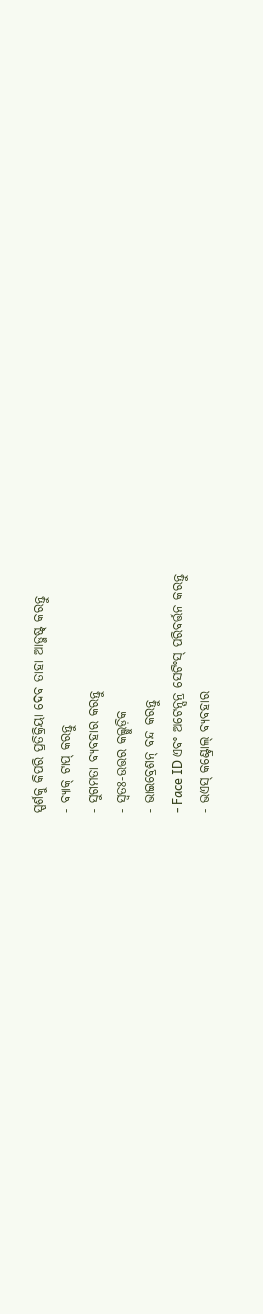ସ୍ପର୍ଶକୁ କିପରି ପ୍ରତିକ୍ରିୟା ଦେବ ତାହା ଆଡ୍ଜଷ୍ଟ୍ କରନ୍ତୁ
- ବ୍ଯାକ୍ ଟାପ୍ କରନ୍ତୁ
- ସୁଗମତା ବ୍ଯବହାର କରନ୍ତୁ
- ସ୍ୱତଃ-ଉତ୍ତର କଲ୍ଗୁଡ଼ିକ
- ଭାଇବ୍ରେଶନ୍ ବନ୍ଦ କରନ୍ତୁ
- Face ID ଏବଂ ଅଟେନ୍ସନ୍ର ସେଟିଂସ୍ ପରିବର୍ତ୍ତନ କରନ୍ତୁ
- ଭଏସ୍ କଣ୍ଟ୍ରୋଲ୍ ବ୍ଯବହାର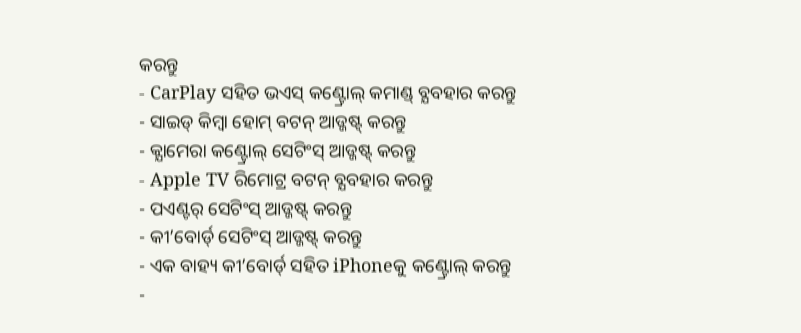କରନ୍ତୁ
- CarPlay ସହିତ ଭଏସ୍ କଣ୍ଟ୍ରୋଲ୍ କମାଣ୍ଡ୍ ବ୍ଯବହାର କରନ୍ତୁ
- ସାଇଡ୍ କିମ୍ବା ହୋମ୍ ବଟନ୍ ଆଡ୍ଜଷ୍ଟ୍ କରନ୍ତୁ
- କ୍ଯାମେରା କଣ୍ଟ୍ରୋଲ୍ ସେଟିଂସ୍ ଆଡ୍ଜଷ୍ଟ୍ କରନ୍ତୁ
- Apple TV ରିମୋଟ୍ର ବଟନ୍ ବ୍ଯବହାର କରନ୍ତୁ
- ପଏଣ୍ଟର୍ ସେଟିଂସ୍ ଆଡ୍ଜଷ୍ଟ୍ କରନ୍ତୁ
- କୀ’ବୋର୍ଡ୍ ସେଟିଂସ୍ ଆଡ୍ଜଷ୍ଟ୍ କରନ୍ତୁ
- ଏକ ବାହ୍ୟ କୀ’ବୋର୍ଡ୍ ସହିତ iPhoneକୁ କଣ୍ଟ୍ରୋଲ୍ କରନ୍ତୁ
-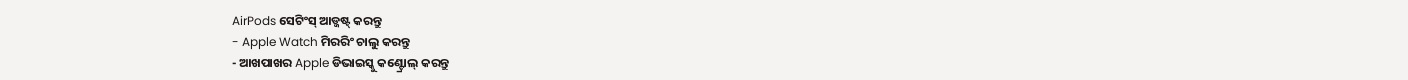AirPods ସେଟିଂସ୍ ଆଡ୍ଜଷ୍ଟ୍ କରନ୍ତୁ
- Apple Watch ମିରରିଂ ଚାଲୁ କରନ୍ତୁ
- ଆଖପାଖର Apple ଡିଭାଇସ୍କୁ କଣ୍ଟ୍ରୋଲ୍ କରନ୍ତୁ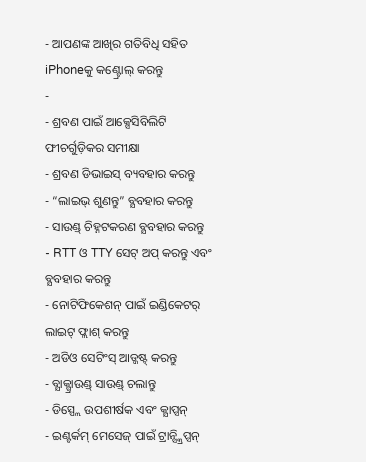- ଆପଣଙ୍କ ଆଖିର ଗତିବିଧି ସହିତ iPhoneକୁ କଣ୍ଟ୍ରୋଲ୍ କରନ୍ତୁ
-
- ଶ୍ରବଣ ପାଇଁ ଆକ୍ସେସିବିଲିଟି ଫୀଚର୍ଗୁଡ଼ିକର ସମୀକ୍ଷା
- ଶ୍ରବଣ ଡିଭାଇସ୍ ବ୍ୟବହାର କରନ୍ତୁ
- “ଲାଇଭ୍ ଶୁଣନ୍ତୁ” ବ୍ଯବହାର କରନ୍ତୁ
- ସାଉଣ୍ଡ୍ ଚିହ୍ନଟକରଣ ବ୍ଯବହାର କରନ୍ତୁ
- RTT ଓ TTY ସେଟ୍ ଅପ୍ କରନ୍ତୁ ଏବଂ ବ୍ଯବହାର କରନ୍ତୁ
- ନୋଟିଫିକେଶନ୍ ପାଇଁ ଇଣ୍ଡିକେଟର୍ ଲାଇଟ୍ ଫ୍ଲାଶ୍ କରନ୍ତୁ
- ଅଡିଓ ସେଟିଂସ୍ ଆଡ୍ଜଷ୍ଟ୍ କରନ୍ତୁ
- ବ୍ଯାକ୍ଗ୍ରାଉଣ୍ଡ୍ ସାଉଣ୍ଡ୍ ଚଲାନ୍ତୁ
- ଡିସ୍ପ୍ଲେ ଉପଶୀର୍ଷକ ଏବଂ କ୍ଯାପ୍ସନ୍
- ଇଣ୍ଟର୍କମ୍ ମେସେଜ୍ ପାଇଁ ଟ୍ରାନ୍ସ୍କ୍ରିପ୍ସନ୍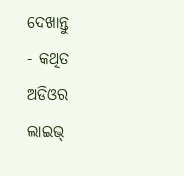ଦେଖାନ୍ତୁ
- କଥିତ ଅଡିଓର ଲାଇଭ୍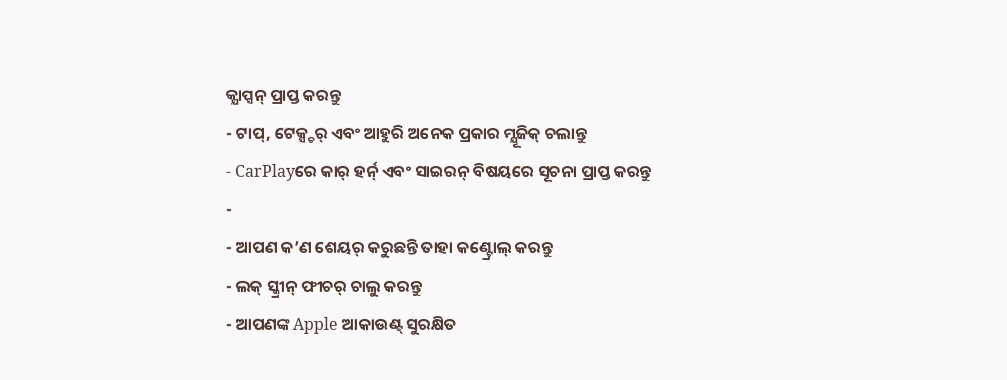କ୍ଯାପ୍ସନ୍ ପ୍ରାପ୍ତ କରନ୍ତୁ
- ଟାପ୍, ଟେକ୍ସ୍ଚର୍ ଏବଂ ଆହୁରି ଅନେକ ପ୍ରକାର ମ୍ଯୂଜିକ୍ ଚଲାନ୍ତୁ
- CarPlayରେ କାର୍ ହର୍ନ୍ ଏବଂ ସାଇରନ୍ ବିଷୟରେ ସୂଚନା ପ୍ରାପ୍ତ କରନ୍ତୁ
-
- ଆପଣ କ’ଣ ଶେୟର୍ କରୁଛନ୍ତି ତାହା କଣ୍ଟ୍ରୋଲ୍ କରନ୍ତୁ
- ଲକ୍ ସ୍କ୍ରୀନ୍ ଫୀଚର୍ ଚାଲୁ କରନ୍ତୁ
- ଆପଣଙ୍କ Apple ଆକାଉଣ୍ଟ୍ ସୁରକ୍ଷିତ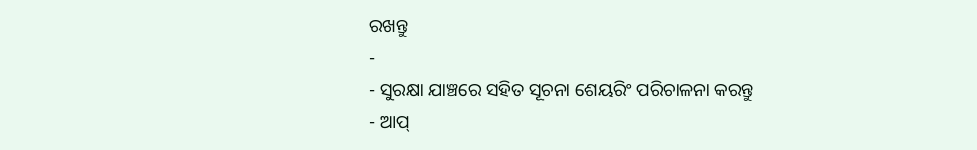ରଖନ୍ତୁ
-
- ସୁରକ୍ଷା ଯାଞ୍ଚରେ ସହିତ ସୂଚନା ଶେୟରିଂ ପରିଚାଳନା କରନ୍ତୁ
- ଆପ୍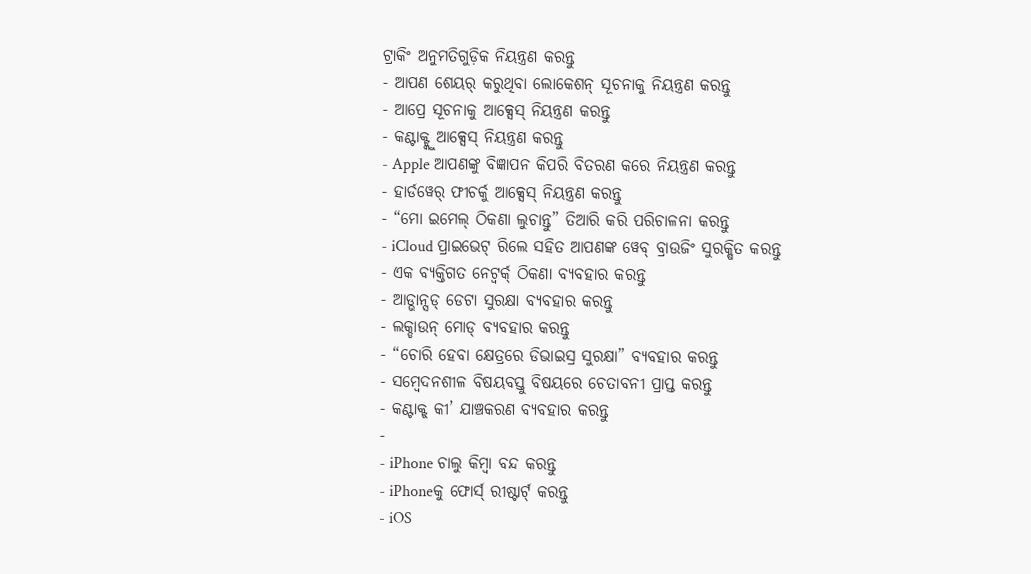ଟ୍ରାକିଂ ଅନୁମତିଗୁଡ଼ିକ ନିୟନ୍ତ୍ରଣ କରନ୍ତୁ
- ଆପଣ ଶେୟର୍ କରୁଥିବା ଲୋକେଶନ୍ ସୂଚନାକୁ ନିୟନ୍ତ୍ରଣ କରନ୍ତୁ
- ଆପ୍ରେ ସୂଚନାକୁ ଆକ୍ସେସ୍ ନିୟନ୍ତ୍ରଣ କରନ୍ତୁ
- କଣ୍ଟାକ୍ଟ୍କୁ ଆକ୍ସେସ୍ ନିୟନ୍ତ୍ରଣ କରନ୍ତୁ
- Apple ଆପଣଙ୍କୁ ବିଜ୍ଞାପନ କିପରି ବିତରଣ କରେ ନିୟନ୍ତ୍ରଣ କରନ୍ତୁ
- ହାର୍ଡୱେର୍ ଫୀଚର୍କୁ ଆକ୍ସେସ୍ ନିୟନ୍ତ୍ରଣ କରନ୍ତୁ
- “ମୋ ଇମେଲ୍ ଠିକଣା ଲୁଚାନ୍ତୁ” ତିଆରି କରି ପରିଚାଳନା କରନ୍ତୁ
- iCloud ପ୍ରାଇଭେଟ୍ ରିଲେ ସହିତ ଆପଣଙ୍କ ୱେବ୍ ବ୍ରାଉଜିଂ ସୁରକ୍ଷିତ କରନ୍ତୁ
- ଏକ ବ୍ଯକ୍ତିଗତ ନେଟ୍ୱର୍କ୍ ଠିକଣା ବ୍ୟବହାର କରନ୍ତୁ
- ଆଡ୍ଭାନ୍ସଡ୍ ଡେଟା ସୁରକ୍ଷା ବ୍ୟବହାର କରନ୍ତୁ
- ଲକ୍ଡାଉନ୍ ମୋଡ୍ ବ୍ୟବହାର କରନ୍ତୁ
- “ଚୋରି ହେବା କ୍ଷେତ୍ରରେ ଡିଭାଇସ୍ର ସୁରକ୍ଷା” ବ୍ଯବହାର କରନ୍ତୁ
- ସମ୍ବେଦନଶୀଳ ବିଷୟବସ୍ତୁ ବିଷୟରେ ଚେତାବନୀ ପ୍ରାପ୍ତ କରନ୍ତୁ
- କଣ୍ଟାକ୍ଟ୍ କୀ’ ଯାଞ୍ଚକରଣ ବ୍ୟବହାର କରନ୍ତୁ
-
- iPhone ଚାଲୁ କିମ୍ବା ବନ୍ଦ କରନ୍ତୁ
- iPhoneକୁ ଫୋର୍ସ୍ ରୀଷ୍ଟାର୍ଟ୍ କରନ୍ତୁ
- iOS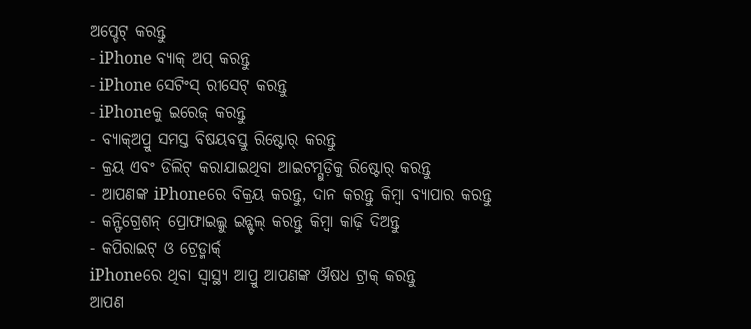ଅପ୍ଡେଟ୍ କରନ୍ତୁ
- iPhone ବ୍ଯାକ୍ ଅପ୍ କରନ୍ତୁ
- iPhone ସେଟିଂସ୍ ରୀସେଟ୍ କରନ୍ତୁ
- iPhoneକୁ ଇରେଜ୍ କରନ୍ତୁ
- ବ୍ଯାକ୍ଅପ୍ରୁ ସମସ୍ତ ବିଷୟବସ୍ତୁ ରିଷ୍ଟୋର୍ କରନ୍ତୁ
- କ୍ରୟ ଏବଂ ଡିଲିଟ୍ କରାଯାଇଥିବା ଆଇଟମ୍ଗୁଡ଼ିକୁ ରିଷ୍ଟୋର୍ କରନ୍ତୁ
- ଆପଣଙ୍କ iPhoneରେ ବିକ୍ରୟ କରନ୍ତୁ, ଦାନ କରନ୍ତୁ କିମ୍ୱା ବ୍ଯାପାର କରନ୍ତୁ
- କନ୍ଫିଗ୍ରେଶନ୍ ପ୍ରୋଫାଇଲ୍କୁ ଇନ୍ଷ୍ଟଲ୍ କରନ୍ତୁ କିମ୍ବା କାଢ଼ି ଦିଅନ୍ତୁ
- କପିରାଇଟ୍ ଓ ଟ୍ରେଡ୍ମାର୍କ୍
iPhoneରେ ଥିବା ସ୍ବାସ୍ଥ୍ଯ ଆପ୍ରୁ ଆପଣଙ୍କ ଔଷଧ ଟ୍ରାକ୍ କରନ୍ତୁ
ଆପଣ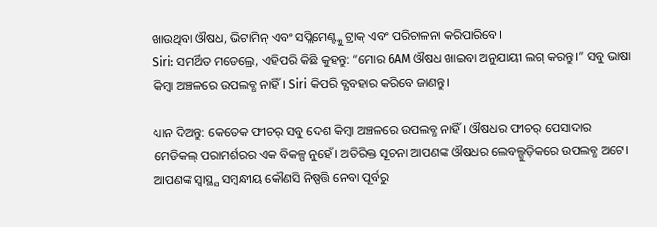ଖାଉଥିବା ଔଷଧ, ଭିଟାମିନ୍ ଏବଂ ସପ୍ଲିମେଣ୍ଟ୍କୁ ଟ୍ରାକ୍ ଏବଂ ପରିଚାଳନା କରିପାରିବେ।
Siri: ସମର୍ଥିତ ମଡେଲ୍ରେ, ଏହିପରି କିଛି କୁହନ୍ତୁ: “ମୋର 6AM ଔଷଧ ଖାଇବା ଅନୁଯାୟୀ ଲଗ୍ କରନ୍ତୁ।” ସବୁ ଭାଷା କିମ୍ବା ଅଞ୍ଚଳରେ ଉପଲବ୍ଧ ନାହିଁ। Siri କିପରି ବ୍ଯବହାର କରିବେ ଜାଣନ୍ତୁ।

ଧ୍ୟାନ ଦିଅନ୍ତୁ: କେତେକ ଫୀଚର୍ ସବୁ ଦେଶ କିମ୍ବା ଅଞ୍ଚଳରେ ଉପଲବ୍ଧ ନାହିଁ। ଔଷଧର ଫୀଚର୍ ପେସାଦାର ମେଡିକଲ୍ ପରାମର୍ଶରର ଏକ ବିକଳ୍ପ ନୁହେଁ। ଅତିରିକ୍ତ ସୂଚନା ଆପଣଙ୍କ ଔଷଧର ଲେବଲ୍ଗୁଡ଼ିକରେ ଉପଲବ୍ଧ ଅଟେ। ଆପଣଙ୍କ ସ୍ବାସ୍ଥ୍ଯ ସମ୍ବନ୍ଧୀୟ କୌଣସି ନିଷ୍ପତ୍ତି ନେବା ପୂର୍ବରୁ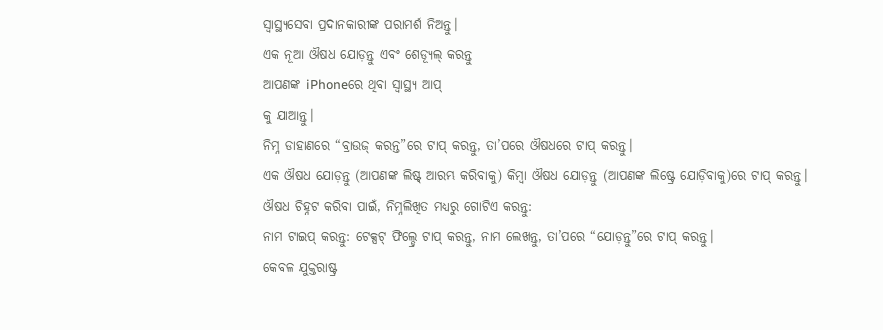ସ୍ବାସ୍ଥ୍ଯସେବା ପ୍ରଦାନକାରୀଙ୍କ ପରାମର୍ଶ ନିଅନ୍ତୁ।
ଏକ ନୂଆ ଔଷଧ ଯୋଡ଼ନ୍ତୁ ଏବଂ ଶେଡ୍ଯୂଲ୍ କରନ୍ତୁ
ଆପଣଙ୍କ iPhoneରେ ଥିବା ସ୍ବାସ୍ଥ୍ଯ ଆପ୍
କୁ ଯାଆନ୍ତୁ।
ନିମ୍ନ ଡାହାଣରେ “ବ୍ରାଉଜ୍ କରନ୍ତ”ରେ ଟାପ୍ କରନ୍ତୁ, ତା’ପରେ ଔଷଧରେ ଟାପ୍ କରନ୍ତୁ।
ଏକ ଔଷଧ ଯୋଡ଼ନ୍ତୁ (ଆପଣଙ୍କ ଲିଷ୍ଟ୍ ଆରମ୍ଭ କରିବାକୁ) କିମ୍ବା ଔଷଧ ଯୋଡ଼ନ୍ତୁ (ଆପଣଙ୍କ ଲିଷ୍ଟ୍ରେ ଯୋଡ଼ିବାକୁ)ରେ ଟାପ୍ କରନ୍ତୁ।
ଔଷଧ ଚିହ୍ନଟ କରିବା ପାଇଁ, ନିମ୍ନଲିଖିତ ମଧ୍ଯରୁ ଗୋଟିଏ କରନ୍ତୁ:
ନାମ ଟାଇପ୍ କରନ୍ତୁ: ଟେକ୍ସଟ୍ ଫିଲ୍ଡ୍ରେ ଟାପ୍ କରନ୍ତୁ, ନାମ ଲେଖନ୍ତୁ, ତା’ପରେ “ଯୋଡ଼ନ୍ତୁ”ରେ ଟାପ୍ କରନ୍ତୁ।
କେବଳ ଯୁକ୍ତରାଷ୍ଟ୍ର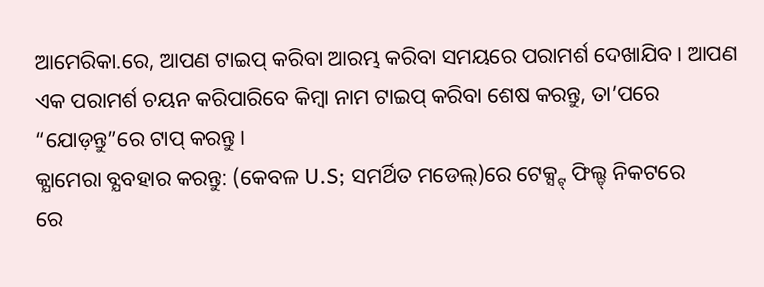ଆମେରିକା.ରେ, ଆପଣ ଟାଇପ୍ କରିବା ଆରମ୍ଭ କରିବା ସମୟରେ ପରାମର୍ଶ ଦେଖାଯିବ। ଆପଣ ଏକ ପରାମର୍ଶ ଚୟନ କରିପାରିବେ କିମ୍ବା ନାମ ଟାଇପ୍ କରିବା ଶେଷ କରନ୍ତୁ, ତା’ପରେ “ଯୋଡ଼ନ୍ତୁ”ରେ ଟାପ୍ କରନ୍ତୁ।
କ୍ଯାମେରା ବ୍ଯବହାର କରନ୍ତୁ: (କେବଳ U.S; ସମର୍ଥିତ ମଡେଲ୍)ରେ ଟେକ୍ସ୍ଟ୍ ଫିଲ୍ଡ୍ ନିକଟରେ
ରେ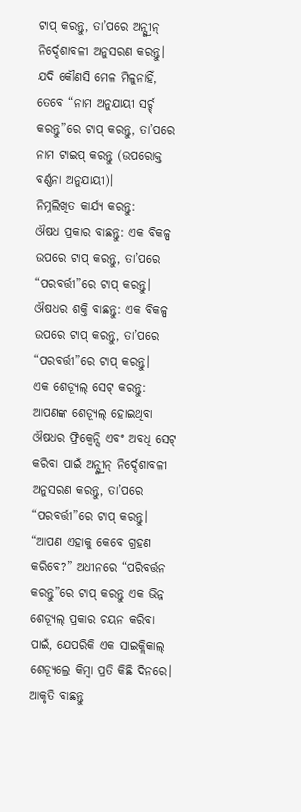ଟାପ୍ କରନ୍ତୁ, ତା’ପରେ ଅନ୍ସ୍କ୍ରୀନ୍ ନିର୍ଦ୍ଦେଶାବଳୀ ଅନୁସରଣ କରନ୍ତୁ।
ଯଦି କୌଣସି ମେଳ ମିଳୁନାହିଁ, ତେବେ “ନାମ ଅନୁଯାୟୀ ସର୍ଚ୍ଚ୍ କରନ୍ତୁ”ରେ ଟାପ୍ କରନ୍ତୁ, ତା’ପରେ ନାମ ଟାଇପ୍ କରନ୍ତୁ (ଉପରୋକ୍ତ ବର୍ଣ୍ଣନା ଅନୁଯାୟୀ)।
ନିମ୍ନଲିଖିତ କାର୍ଯ୍ଯ କରନ୍ତୁ:
ଔଷଧ ପ୍ରକାର ବାଛନ୍ତୁ: ଏକ ବିକଳ୍ପ ଉପରେ ଟାପ୍ କରନ୍ତୁ, ତା’ପରେ “ପରବର୍ତ୍ତୀ”ରେ ଟାପ୍ କରନ୍ତୁ।
ଔଷଧର ଶକ୍ତି ବାଛନ୍ତୁ: ଏକ ବିକଳ୍ପ ଉପରେ ଟାପ୍ କରନ୍ତୁ, ତା’ପରେ “ପରବର୍ତ୍ତୀ”ରେ ଟାପ୍ କରନ୍ତୁ।
ଏକ ଶେଡ୍ଯୂଲ୍ ସେଟ୍ କରନ୍ତୁ: ଆପଣଙ୍କ ଶେଡ୍ଯୂଲ୍ ହୋଇଥିବା ଔଷଧର ଫ୍ରିକ୍ୱେନ୍ସି ଏବଂ ଅବଧି ସେଟ୍ କରିବା ପାଇଁ ଅନ୍ସ୍କ୍ରୀନ୍ ନିର୍ଦ୍ଦେଶାବଳୀ ଅନୁସରଣ କରନ୍ତୁ, ତା’ପରେ “ପରବର୍ତ୍ତୀ”ରେ ଟାପ୍ କରନ୍ତୁ।
“ଆପଣ ଏହାକୁ କେବେ ଗ୍ରହଣ କରିବେ?” ଅଧୀନରେ “ପରିବର୍ତ୍ତନ କରନ୍ତୁ”ରେ ଟାପ୍ କରନ୍ତୁ ଏକ ଭିନ୍ନ ଶେଡ୍ୟୂଲ୍ ପ୍ରକାର ଚୟନ କରିବା ପାଇଁ, ଯେପରିକି ଏକ ସାଇକ୍ଲିକାଲ୍ ଶେଡ୍ୟୂଲ୍ରେ କିମ୍ବା ପ୍ରତି କିଛି ଦିନରେ।
ଆକୃତି ବାଛନ୍ତୁ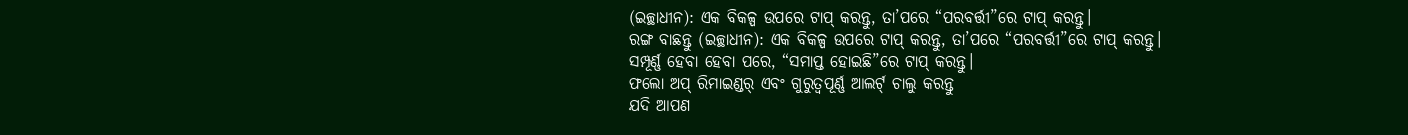(ଇଚ୍ଛାଧୀନ): ଏକ ବିକଳ୍ପ ଉପରେ ଟାପ୍ କରନ୍ତୁ, ତା’ପରେ “ପରବର୍ତ୍ତୀ”ରେ ଟାପ୍ କରନ୍ତୁ।
ରଙ୍ଗ ବାଛନ୍ତୁ (ଇଚ୍ଛାଧୀନ): ଏକ ବିକଳ୍ପ ଉପରେ ଟାପ୍ କରନ୍ତୁ, ତା’ପରେ “ପରବର୍ତ୍ତୀ”ରେ ଟାପ୍ କରନ୍ତୁ।
ସମ୍ପୂର୍ଣ୍ଣ ହେବା ହେବା ପରେ, “ସମାପ୍ତ ହୋଇଛି”ରେ ଟାପ୍ କରନ୍ତୁ।
ଫଲୋ ଅପ୍ ରିମାଇଣ୍ଡର୍ ଏବଂ ଗୁରୁତ୍ୱପୂର୍ଣ୍ଣ ଆଲର୍ଟ୍ ଚାଲୁ କରନ୍ତୁ
ଯଦି ଆପଣ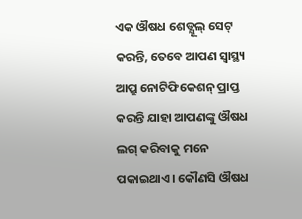ଏକ ଔଷଧ ଶେଡ୍ଯୂଲ୍ ସେଟ୍ କରନ୍ତି, ତେବେ ଆପଣ ସ୍ୱାସ୍ଥ୍ୟ ଆପ୍ରୁ ନୋଟିଫିକେଶନ୍ ପ୍ରାପ୍ତ କରନ୍ତି ଯାହା ଆପଣଙ୍କୁ ଔଷଧ ଲଗ୍ କରିବାକୁ ମନେ ପକାଇଥାଏ। କୌଣସି ଔଷଧ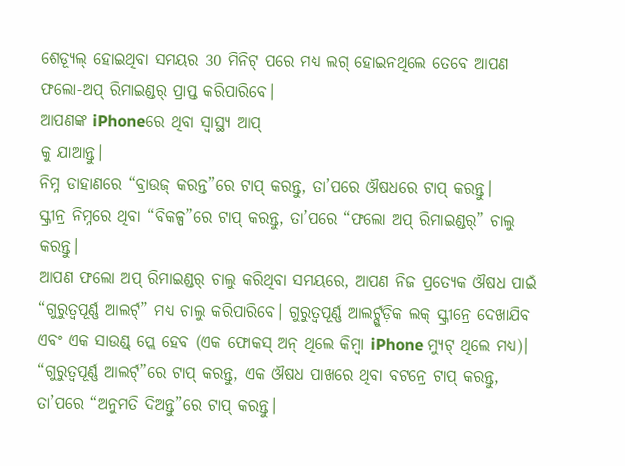ଶେଡ୍ଯୂଲ୍ ହୋଇଥିବା ସମୟର 30 ମିନିଟ୍ ପରେ ମଧ୍ଯ ଲଗ୍ ହୋଇନଥିଲେ ତେବେ ଆପଣ ଫଲୋ-ଅପ୍ ରିମାଇଣ୍ଡର୍ ପ୍ରାପ୍ତ କରିପାରିବେ।
ଆପଣଙ୍କ iPhoneରେ ଥିବା ସ୍ବାସ୍ଥ୍ଯ ଆପ୍
କୁ ଯାଆନ୍ତୁ।
ନିମ୍ନ ଡାହାଣରେ “ବ୍ରାଉଜ୍ କରନ୍ତ”ରେ ଟାପ୍ କରନ୍ତୁ, ତା’ପରେ ଔଷଧରେ ଟାପ୍ କରନ୍ତୁ।
ସ୍କ୍ରୀନ୍ର ନିମ୍ନରେ ଥିବା “ବିକଳ୍ପ”ରେ ଟାପ୍ କରନ୍ତୁ, ତା’ପରେ “ଫଲୋ ଅପ୍ ରିମାଇଣ୍ଡର୍” ଚାଲୁ କରନ୍ତୁ।
ଆପଣ ଫଲୋ ଅପ୍ ରିମାଇଣ୍ଡର୍ ଚାଲୁ କରିଥିବା ସମୟରେ, ଆପଣ ନିଜ ପ୍ରତ୍ଯେକ ଔଷଧ ପାଇଁ “ଗୁରୁତ୍ୱପୂର୍ଣ୍ଣ ଆଲର୍ଟ୍” ମଧ୍ଯ ଚାଲୁ କରିପାରିବେ। ଗୁରୁତ୍ୱପୂର୍ଣ୍ଣ ଆଲର୍ଟ୍ଗୁଡ଼ିକ ଲକ୍ ସ୍କ୍ରୀନ୍ରେ ଦେଖାଯିବ ଏବଂ ଏକ ସାଉଣ୍ଡ୍ ପ୍ଲେ ହେବ (ଏକ ଫୋକସ୍ ଅନ୍ ଥିଲେ କିମ୍ବା iPhone ମ୍ଯୁଟ୍ ଥିଲେ ମଧ୍ଯ)।
“ଗୁରୁତ୍ବପୂର୍ଣ୍ଣ ଆଲର୍ଟ୍”ରେ ଟାପ୍ କରନ୍ତୁ, ଏକ ଔଷଧ ପାଖରେ ଥିବା ବଟନ୍ରେ ଟାପ୍ କରନ୍ତୁ, ତା’ପରେ “ଅନୁମତି ଦିଅନ୍ତୁ”ରେ ଟାପ୍ କରନ୍ତୁ।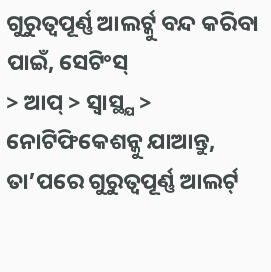ଗୁରୁତ୍ବପୂର୍ଣ୍ଣ ଆଲର୍ଟ୍କୁ ବନ୍ଦ କରିବା ପାଇଁ, ସେଟିଂସ୍
> ଆପ୍ > ସ୍ବାସ୍ଥ୍ଯ > ନୋଟିଫିକେଶନ୍କୁ ଯାଆନ୍ତୁ, ତା’ପରେ ଗୁରୁତ୍ବପୂର୍ଣ୍ଣ ଆଲର୍ଟ୍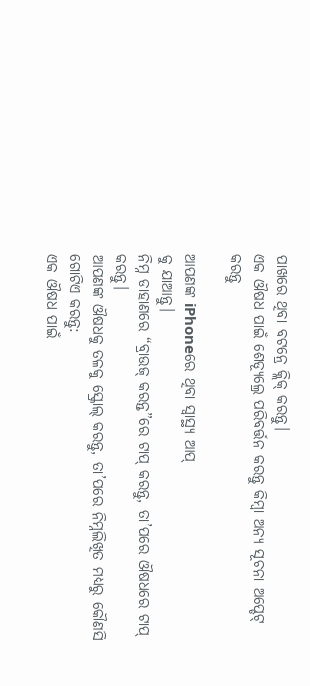ପାଖରେ ଥିବା ବଟନ୍ରେ କ୍ଲିକ୍ କରନ୍ତୁ।
ଏକ ଔଷଧ ପାଇଁ ଶେଡ୍ଯୂଲ୍ରେ ପରିବର୍ତ୍ତନ କରନ୍ତୁ କିମ୍ବା ଅନ୍ଯ ସୂଚନା ଅପ୍ଡେଟ୍ କରନ୍ତୁ

ଆପଣଙ୍କ iPhoneରେ ଥିବା ସ୍ବାସ୍ଥ୍ଯ ଆପ୍
କୁ ଯାଆନ୍ତୁ।
ନିମ୍ନ ଡାହାଣରେ “ବ୍ରାଉଜ୍ କରନ୍ତ”ରେ ଟାପ୍ କରନ୍ତୁ, ତା’ପରେ ଔଷଧରେ ଟାପ୍ କରନ୍ତୁ।
ଆପଣଙ୍କ ଔଷଧକୁ ତଳକୁ ସ୍କ୍ରୋଲ୍ କରନ୍ତୁ, ତା’ପରେ ନିମ୍ନଲିଖିତ ମଧ୍ଯରୁ କୌଣସି ଗୋଟିଏ କରନ୍ତୁ:
ଏକ ଔଷଧ ପାଇଁ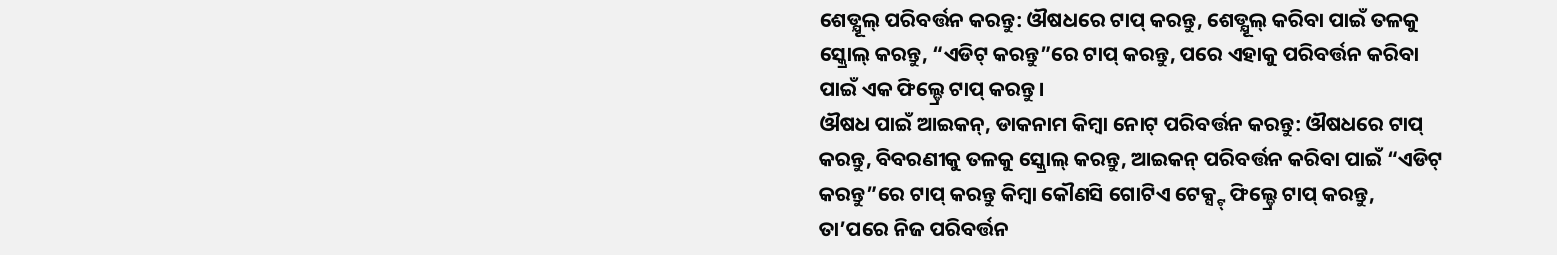ଶେଡ୍ଯୂଲ୍ ପରିବର୍ତ୍ତନ କରନ୍ତୁ: ଔଷଧରେ ଟାପ୍ କରନ୍ତୁ, ଶେଡ୍ଯୂଲ୍ କରିବା ପାଇଁ ତଳକୁ ସ୍କ୍ରୋଲ୍ କରନ୍ତୁ, “ଏଡିଟ୍ କରନ୍ତୁ”ରେ ଟାପ୍ କରନ୍ତୁ, ପରେ ଏହାକୁ ପରିବର୍ତ୍ତନ କରିବା ପାଇଁ ଏକ ଫିଲ୍ଡ୍ରେ ଟାପ୍ କରନ୍ତୁ।
ଔଷଧ ପାଇଁ ଆଇକନ୍, ଡାକନାମ କିମ୍ବା ନୋଟ୍ ପରିବର୍ତ୍ତନ କରନ୍ତୁ: ଔଷଧରେ ଟାପ୍ କରନ୍ତୁ, ବିବରଣୀକୁ ତଳକୁ ସ୍କ୍ରୋଲ୍ କରନ୍ତୁ, ଆଇକନ୍ ପରିବର୍ତ୍ତନ କରିବା ପାଇଁ “ଏଡିଟ୍ କରନ୍ତୁ”ରେ ଟାପ୍ କରନ୍ତୁ କିମ୍ବା କୌଣସି ଗୋଟିଏ ଟେକ୍ସ୍ଟ୍ ଫିଲ୍ଡ୍ରେ ଟାପ୍ କରନ୍ତୁ, ତା’ପରେ ନିଜ ପରିବର୍ତ୍ତନ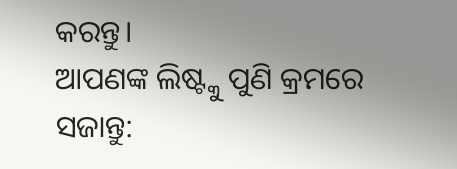କରନ୍ତୁ।
ଆପଣଙ୍କ ଲିଷ୍ଟ୍କୁ ପୁଣି କ୍ରମରେ ସଜାନ୍ତୁ: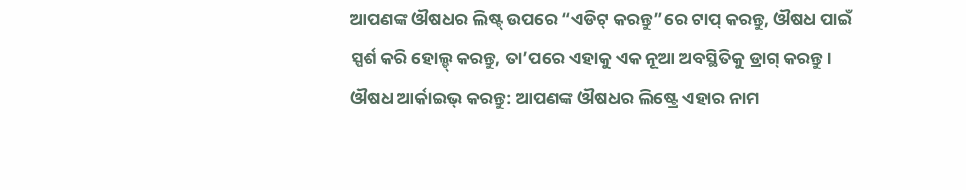ଆପଣଙ୍କ ଔଷଧର ଲିଷ୍ଟ୍ ଉପରେ “ଏଡିଟ୍ କରନ୍ତୁ”ରେ ଟାପ୍ କରନ୍ତୁ, ଔଷଧ ପାଇଁ
ସ୍ପର୍ଶ କରି ହୋଲ୍ଡ୍ କରନ୍ତୁ, ତା’ପରେ ଏହାକୁ ଏକ ନୂଆ ଅବସ୍ଥିତିକୁ ଡ୍ରାଗ୍ କରନ୍ତୁ।
ଔଷଧ ଆର୍କାଇଭ୍ କରନ୍ତୁ: ଆପଣଙ୍କ ଔଷଧର ଲିଷ୍ଟ୍ରେ ଏହାର ନାମ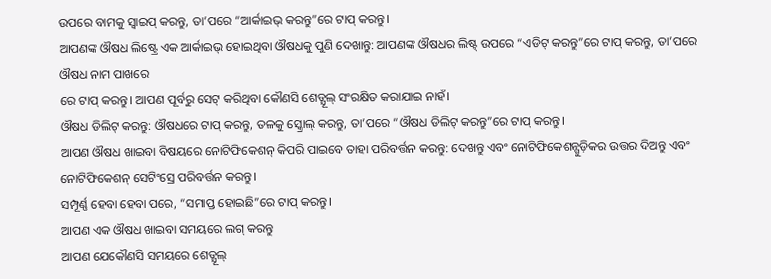ଉପରେ ବାମକୁ ସ୍ୱାଇପ୍ କରନ୍ତୁ, ତା’ପରେ “ଆର୍କାଇଭ୍ କରନ୍ତୁ”ରେ ଟାପ୍ କରନ୍ତୁ।
ଆପଣଙ୍କ ଔଷଧ ଲିଷ୍ଟ୍ରେ ଏକ ଆର୍କାଇଭ୍ ହୋଇଥିବା ଔଷଧକୁ ପୁଣି ଦେଖାନ୍ତୁ: ଆପଣଙ୍କ ଔଷଧର ଲିଷ୍ଟ୍ ଉପରେ “ଏଡିଟ୍ କରନ୍ତୁ”ରେ ଟାପ୍ କରନ୍ତୁ, ତା’ପରେ ଔଷଧ ନାମ ପାଖରେ
ରେ ଟାପ୍ କରନ୍ତୁ। ଆପଣ ପୂର୍ବରୁ ସେଟ୍ କରିଥିବା କୌଣସି ଶେଡ୍ଯୂଲ୍ ସଂରକ୍ଷିତ କରାଯାଇ ନାହଁ।
ଔଷଧ ଡିଲିଟ୍ କରନ୍ତୁ: ଔଷଧରେ ଟାପ୍ କରନ୍ତୁ, ତଳକୁ ସ୍କ୍ରୋଲ୍ କରନ୍ତୁ, ତା’ପରେ “ଔଷଧ ଡିଲିଟ୍ କରନ୍ତୁ”ରେ ଟାପ୍ କରନ୍ତୁ।
ଆପଣ ଔଷଧ ଖାଇବା ବିଷୟରେ ନୋଟିଫିକେଶନ୍ କିପରି ପାଇବେ ତାହା ପରିବର୍ତ୍ତନ କରନ୍ତୁ: ଦେଖନ୍ତୁ ଏବଂ ନୋଟିଫିକେଶନ୍ଗୁଡ଼ିକର ଉତ୍ତର ଦିଅନ୍ତୁ ଏବଂ ନୋଟିଫିକେଶନ୍ ସେଟିଂସ୍ରେ ପରିବର୍ତ୍ତନ କରନ୍ତୁ।
ସମ୍ପୂର୍ଣ୍ଣ ହେବା ହେବା ପରେ, “ସମାପ୍ତ ହୋଇଛି”ରେ ଟାପ୍ କରନ୍ତୁ।
ଆପଣ ଏକ ଔଷଧ ଖାଇବା ସମୟରେ ଲଗ୍ କରନ୍ତୁ
ଆପଣ ଯେକୌଣସି ସମୟରେ ଶେଡ୍ଯୂଲ୍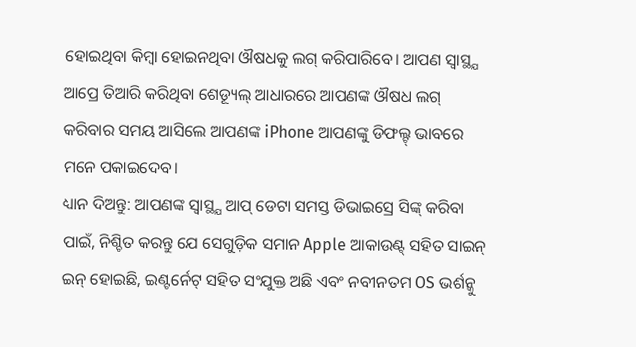ହୋଇଥିବା କିମ୍ବା ହୋଇନଥିବା ଔଷଧକୁ ଲଗ୍ କରିପାରିବେ। ଆପଣ ସ୍ବାସ୍ଥ୍ଯ ଆପ୍ରେ ତିଆରି କରିଥିବା ଶେଡ୍ୟୂଲ୍ ଆଧାରରେ ଆପଣଙ୍କ ଔଷଧ ଲଗ୍ କରିବାର ସମୟ ଆସିଲେ ଆପଣଙ୍କ iPhone ଆପଣଙ୍କୁ ଡିଫଲ୍ଟ୍ ଭାବରେ ମନେ ପକାଇଦେବ।
ଧ୍ୟାନ ଦିଅନ୍ତୁ: ଆପଣଙ୍କ ସ୍ବାସ୍ଥ୍ଯ ଆପ୍ ଡେଟା ସମସ୍ତ ଡିଭାଇସ୍ରେ ସିଙ୍କ୍ କରିବା ପାଇଁ, ନିଶ୍ଚିତ କରନ୍ତୁ ଯେ ସେଗୁଡ଼ିକ ସମାନ Apple ଆକାଉଣ୍ଟ୍ ସହିତ ସାଇନ୍ ଇନ୍ ହୋଇଛି, ଇଣ୍ଟର୍ନେଟ୍ ସହିତ ସଂଯୁକ୍ତ ଅଛି ଏବଂ ନବୀନତମ OS ଭର୍ଶନ୍କୁ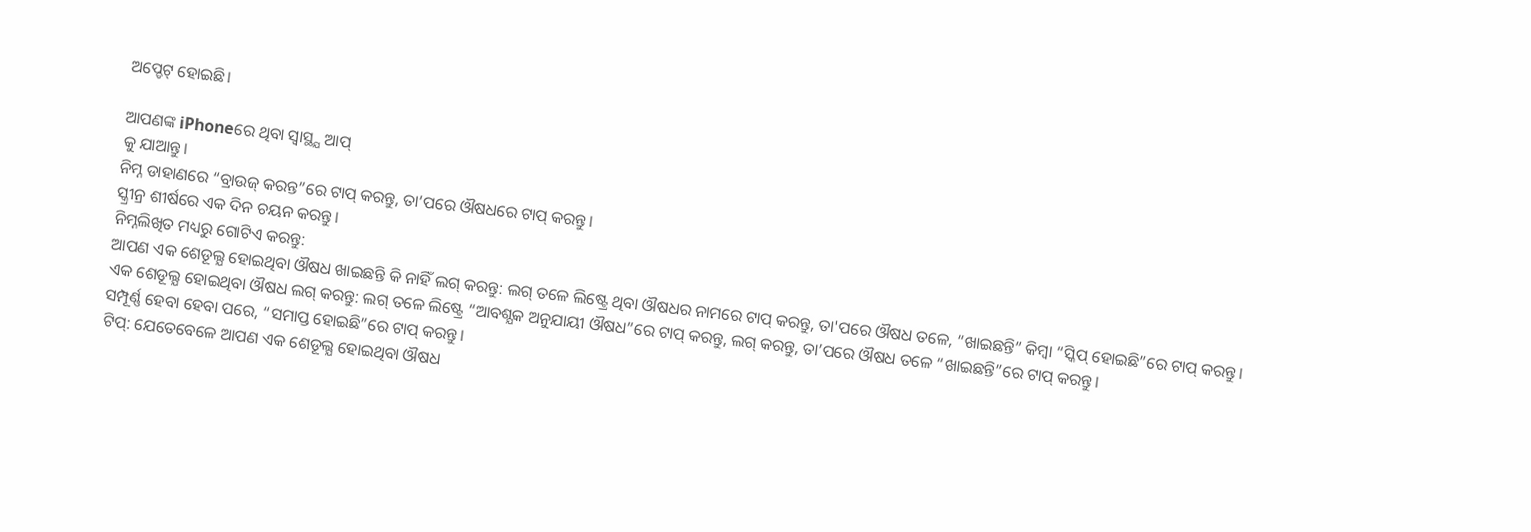ଅପ୍ଡେଟ୍ ହୋଇଛି।

ଆପଣଙ୍କ iPhoneରେ ଥିବା ସ୍ବାସ୍ଥ୍ଯ ଆପ୍
କୁ ଯାଆନ୍ତୁ।
ନିମ୍ନ ଡାହାଣରେ “ବ୍ରାଉଜ୍ କରନ୍ତ”ରେ ଟାପ୍ କରନ୍ତୁ, ତା’ପରେ ଔଷଧରେ ଟାପ୍ କରନ୍ତୁ।
ସ୍କ୍ରୀନ୍ର ଶୀର୍ଷରେ ଏକ ଦିନ ଚୟନ କରନ୍ତୁ।
ନିମ୍ନଲିଖିତ ମଧ୍ୟରୁ ଗୋଟିଏ କରନ୍ତୁ:
ଆପଣ ଏକ ଶେଡୂଲ୍ଯ ହୋଇଥିବା ଔଷଧ ଖାଇଛନ୍ତି କି ନାହିଁ ଲଗ୍ କରନ୍ତୁ: ଲଗ୍ ତଳେ ଲିଷ୍ଟ୍ରେ ଥିବା ଔଷଧର ନାମରେ ଟାପ୍ କରନ୍ତୁ, ତା'ପରେ ଔଷଧ ତଳେ, “ଖାଇଛନ୍ତି” କିମ୍ୱା “ସ୍କିପ୍ ହୋଇଛି”ରେ ଟାପ୍ କରନ୍ତୁ।
ଏକ ଶେଡୂଲ୍ଯ ହୋଇଥିବା ଔଷଧ ଲଗ୍ କରନ୍ତୁ: ଲଗ୍ ତଳେ ଲିଷ୍ଟ୍ରେ “ଆବଶ୍ଯକ ଅନୁଯାୟୀ ଔଷଧ”ରେ ଟାପ୍ କରନ୍ତୁ, ଲଗ୍ କରନ୍ତୁ, ତା’ପରେ ଔଷଧ ତଳେ “ଖାଇଛନ୍ତି”ରେ ଟାପ୍ କରନ୍ତୁ।
ସମ୍ପୂର୍ଣ୍ଣ ହେବା ହେବା ପରେ, “ସମାପ୍ତ ହୋଇଛି”ରେ ଟାପ୍ କରନ୍ତୁ।
ଟିପ୍: ଯେତେବେଳେ ଆପଣ ଏକ ଶେଡୂଲ୍ଯ ହୋଇଥିବା ଔଷଧ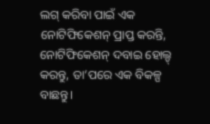ଲଗ୍ କରିବା ପାଇଁ ଏକ ନୋଟିଫିକେଶନ୍ ପ୍ରାପ୍ତ କରନ୍ତି, ନୋଟିଫିକେଶନ୍ ଦବାଇ ହୋଲ୍ଡ୍ କରନ୍ତୁ, ତା’ପରେ ଏକ ବିକଳ୍ପ ବାଛନ୍ତୁ।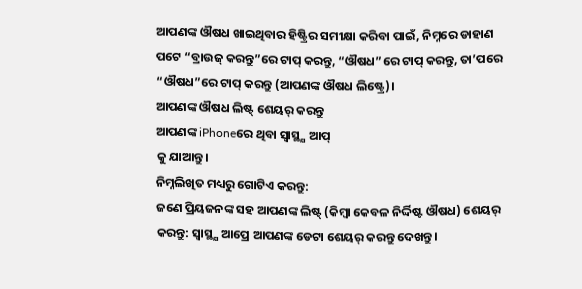ଆପଣଙ୍କ ଔଷଧ ଖାଇଥିବାର ହିଷ୍ଟ୍ରିର ସମୀକ୍ଷା କରିବା ପାଇଁ, ନିମ୍ନରେ ଡାହାଣ ପଟେ “ବ୍ରାଉଜ୍ କରନ୍ତୁ”ରେ ଟାପ୍ କରନ୍ତୁ, “ଔଷଧ”ରେ ଟାପ୍ କରନ୍ତୁ, ତା’ପରେ “ଔଷଧ”ରେ ଟାପ୍ କରନ୍ତୁ (ଆପଣଙ୍କ ଔଷଧ ଲିଷ୍ଟ୍ରେ)।
ଆପଣଙ୍କ ଔଷଧ ଲିଷ୍ଟ୍ ଶେୟର୍ କରନ୍ତୁ
ଆପଣଙ୍କ iPhoneରେ ଥିବା ସ୍ବାସ୍ଥ୍ଯ ଆପ୍
କୁ ଯାଆନ୍ତୁ।
ନିମ୍ନଲିଖିତ ମଧ୍ୟରୁ ଗୋଟିଏ କରନ୍ତୁ:
ଜଣେ ପ୍ରିୟଜନଙ୍କ ସହ ଆପଣଙ୍କ ଲିଷ୍ଟ୍ (କିମ୍ବା କେବଳ ନିର୍ଦ୍ଦିଷ୍ଟ ଔଷଧ) ଶେୟର୍ କରନ୍ତୁ: ସ୍ବାସ୍ଥ୍ଯ ଆପ୍ରେ ଆପଣଙ୍କ ଡେଟା ଶେୟର୍ କରନ୍ତୁ ଦେଖନ୍ତୁ।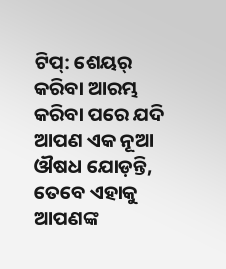ଟିପ୍: ଶେୟର୍ କରିବା ଆରମ୍ଭ କରିବା ପରେ ଯଦି ଆପଣ ଏକ ନୂଆ ଔଷଧ ଯୋଡ଼ନ୍ତି, ତେବେ ଏହାକୁ ଆପଣଙ୍କ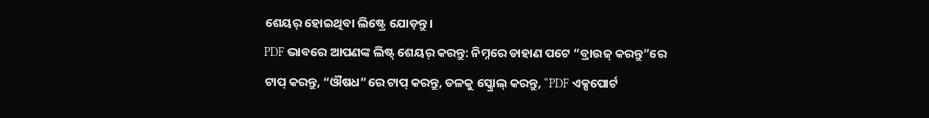ଶେୟର୍ ହୋଇଥିବା ଲିଷ୍ଟ୍ରେ ଯୋଡ଼ନ୍ତୁ।
PDF ଭାବରେ ଆପଣଙ୍କ ଲିଷ୍ଟ୍ ଶେୟର୍ କରନ୍ତୁ: ନିମ୍ନରେ ଡାହାଣ ପଟେ “ବ୍ରାଉଜ୍ କରନ୍ତୁ”ରେ ଟାପ୍ କରନ୍ତୁ, “ଔଷଧ”ରେ ଟାପ୍ କରନ୍ତୁ, ତଳକୁ ସ୍କ୍ରୋଲ୍ କରନ୍ତୁ, “PDF ଏକ୍ସପୋର୍ଟ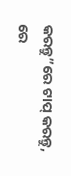କରନ୍ତୁ”ରେ ଟାପ୍ କରନ୍ତୁ,
ରେ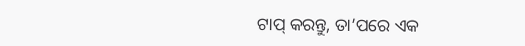ଟାପ୍ କରନ୍ତୁ, ତା’ପରେ ଏକ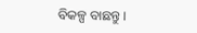ବିକଳ୍ପ ବାଛନ୍ତୁ।